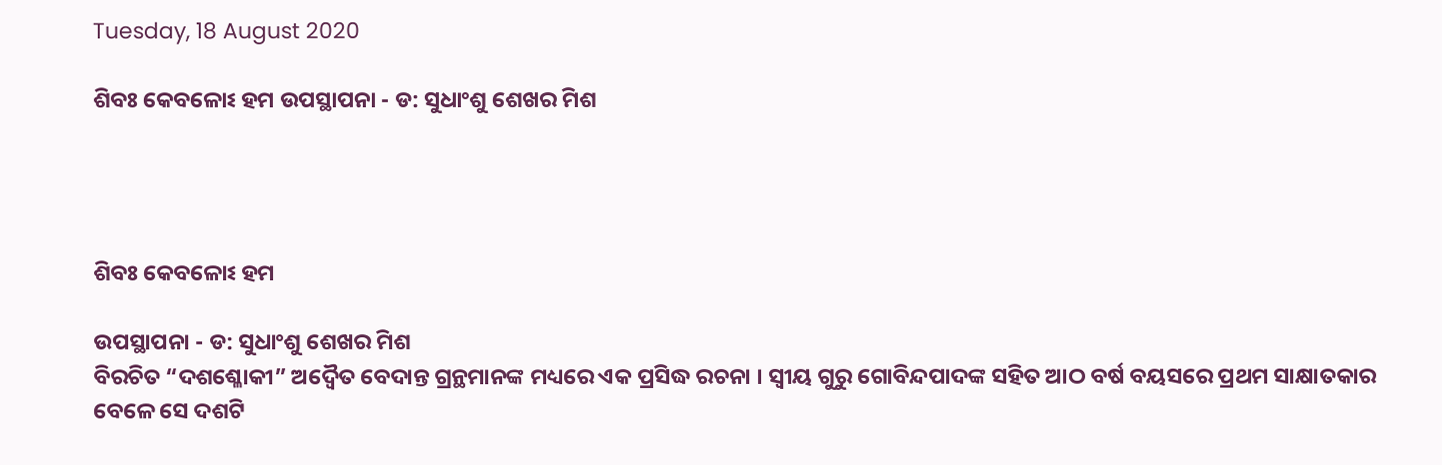Tuesday, 18 August 2020

ଶିବଃ କେବଳୋଽ ହମ ଉପସ୍ଥାପନା - ଡ: ସୁଧାଂଶୁ ଶେଖର ମିଶ




ଶିବଃ କେବଳୋଽ ହମ

ଉପସ୍ଥାପନା - ଡ: ସୁଧାଂଶୁ ଶେଖର ମିଶ
ବିରଚିତ “ଦଶଶ୍ଳୋକୀ” ଅଦ୍ୱୈତ ବେଦାନ୍ତ ଗ୍ରନ୍ଥମାନଙ୍କ ମଧ୍ୟରେ ଏକ ପ୍ରସିଦ୍ଧ ରଚନା । ସ୍ବୀୟ ଗୁରୁ ଗୋବିନ୍ଦପାଦଙ୍କ ସହିତ ଆଠ ବର୍ଷ ବୟସରେ ପ୍ରଥମ ସାକ୍ଷାତକାର ବେଳେ ସେ ଦଶଟି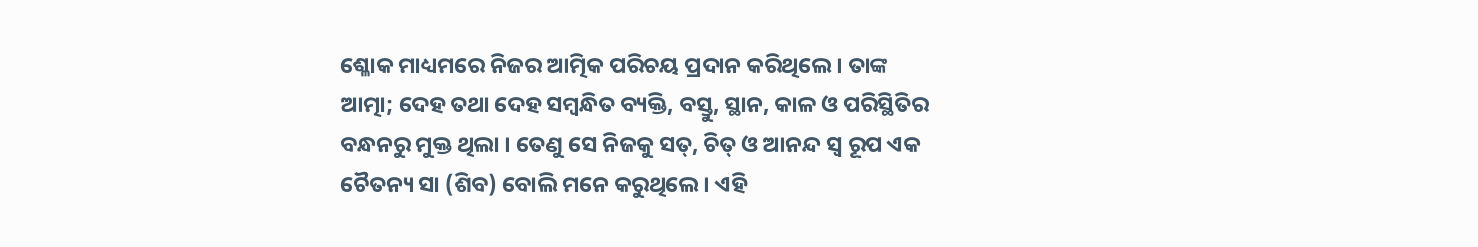ଶ୍ଳୋକ ମାଧ୍ୟମରେ ନିଜର ଆତ୍ମିକ ପରିଚୟ ପ୍ରଦାନ କରିଥିଲେ । ତାଙ୍କ ଆତ୍ମା; ଦେହ ତଥା ଦେହ ସମ୍ବନ୍ଧିତ ବ୍ୟକ୍ତି, ବସ୍ତୁ, ସ୍ଥାନ, କାଳ ଓ ପରିସ୍ଥିତିର ବନ୍ଧନରୁ ମୁକ୍ତ ଥିଲା । ତେଣୁ ସେ ନିଜକୁ ସତ୍, ଚିତ୍ ଓ ଆନନ୍ଦ ସ୍ବ ରୂପ ଏକ ଚୈତନ୍ୟ ସା (ଶିବ) ବୋଲି ମନେ କରୁଥିଲେ । ଏହି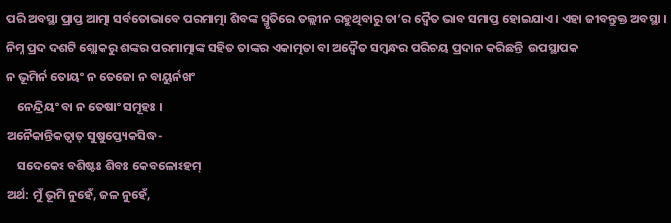ପରି ଅବସ୍ଥା ପ୍ରାପ୍ତ ଆତ୍ମା ସର୍ବତୋଭାବେ ପରମାତ୍ମା ଶିବଙ୍କ ସ୍ମୃତିରେ ତଲ୍ଲୀନ ରହୁଥିବାରୁ ତା’ର ଦ୍ୱୈତ ଭାବ ସମାପ୍ତ ହୋଇଯାଏ । ଏହା ଜୀବନ୍ତୁକ୍ତ ଅବସ୍ଥା । ନିମ୍ନ ପ୍ରଦ ଦଶଟି ଶ୍ଲୋକରୁ ଶଙ୍କର ପରମାତ୍ମାଙ୍କ ସହିତ ତାଙ୍କର ଏକାତ୍ମତା ବା ଅଦ୍ୱୈତ ସମ୍ବନ୍ଧର ପରିଚୟ ପ୍ରଦାନ କରିଛନ୍ତି  ଉପସ୍ଥାପକ
ନ ଭୂମିର୍ନ ତୋୟଂ ନ ତେଜୋ ନ ବାୟୁର୍ନଖଂ
    ନେନ୍ଦ୍ରିୟଂ ବା ନ ତେଷାଂ ସମୂହଃ ।
ଅନୈକାନ୍ତିକତ୍ୱାତ୍ ସୁଷୁପ୍ତ୍ୟେକସିଦ୍ଧ-
    ସଦେକେଽ ବଶିଷ୍ଟଃ ଶିବଃ କେବଳୋଽହମ୍
ଅର୍ଥ: ମୁଁ ଭୂମି ନୁହେଁ, ଜଳ ନୁହେଁ,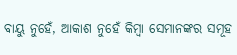ବାୟୁ ନୁହେଁ, ଆକାଶ ନୁହେଁ କିମ୍ବା ସେମାନଙ୍କର ସମୂହ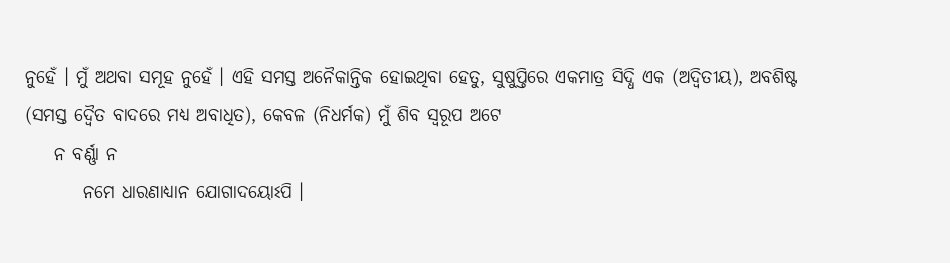ନୁହେଁ । ମୁଁ ଅଥବା ସମୂହ ନୁହେଁ । ଏହି ସମସ୍ତ ଅନୈକାନ୍ତିକ ହୋଇଥିବା ହେତୁ, ସୁଷୁପ୍ତିରେ ଏକମାତ୍ର ସିଦ୍ଧି ଏକ (ଅଦ୍ୱିତୀୟ), ଅବଶିଷ୍ଟ (ସମସ୍ତ ଦ୍ୱୈତ ବାଦରେ ମଧ୍ୟ ଅବାଧିତ), କେବଳ (ନିଧର୍ମକ) ମୁଁ ଶିବ ସ୍ବରୂପ ଅଟେ
    ନ ବର୍ଣ୍ଣା ନ
        ନମେ ଧାରଣାଧ୍ୟାନ ଯୋଗାଦୟୋଽପି ।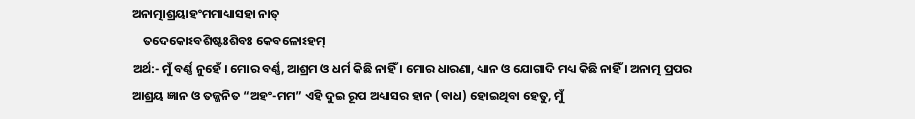ଅନାତ୍ମାଶ୍ରୟାହଂମମାଧ୍ୟାସହା ନାତ୍
    ତଦେକୋଽବଶିଷ୍ଟଃଶିବଃ କେବଳୋଽହମ୍
ଅର୍ଥ:- ମୁଁ ବର୍ଣ୍ଣ ନୁହେଁ । ମୋର ବର୍ଣ୍ଣ, ଆଶ୍ରମ ଓ ଧର୍ମ କିଛି ନାହିଁ । ମୋର ଧାରଣା, ଧ୍ୟାନ ଓ ଯୋଗାଦି ମଧ୍ୟ କିଛି ନାହିଁ । ଅନାତ୍ମ ପ୍ରପର ଆଶ୍ରୟ ଜ୍ଞାନ ଓ ତଜ୍ଜନିତ “ଅହଂ-ମମ” ଏହି ଦୁଇ ରୂପ ଅଧ୍ୟାସର ହାନ (ବାଧ) ହୋଇଥିବା ହେତୁ, ମୁଁ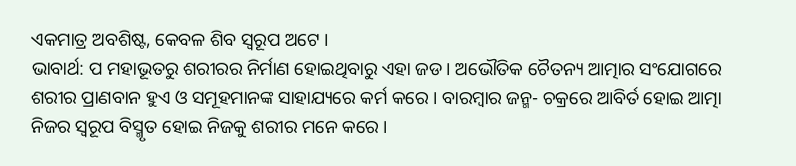ଏକମାତ୍ର ଅବଶିଷ୍ଟ, କେବଳ ଶିବ ସ୍ବରୂପ ଅଟେ ।
ଭାବାର୍ଥ: ପ ମହାଭୂତରୁ ଶରୀରର ନିର୍ମାଣ ହୋଇଥିବାରୁ ଏହା ଜଡ । ଅଭୌତିକ ଚୈତନ୍ୟ ଆତ୍ମାର ସଂଯୋଗରେ ଶରୀର ପ୍ରାଣବାନ ହୁଏ ଓ ସମୂହମାନଙ୍କ ସାହାଯ୍ୟରେ କର୍ମ କରେ । ବାରମ୍ବାର ଜନ୍ମ- ଚକ୍ରରେ ଆବିର୍ତ ହୋଇ ଆତ୍ମା ନିଜର ସ୍ବରୂପ ବିସ୍ମୃତ ହୋଇ ନିଜକୁ ଶରୀର ମନେ କରେ ।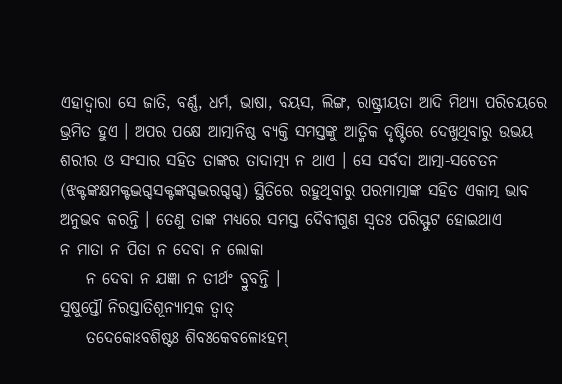ଏହାଦ୍ୱାରା ସେ ଜାତି, ବର୍ଣ୍ଣ, ଧର୍ମ, ଭାଷା, ବୟସ, ଲିଙ୍ଗ, ରାଷ୍ଟ୍ରୀୟତା ଆଦି ମିଥ୍ୟା ପରିଚୟରେ ଭ୍ରମିତ ହୁଏ । ଅପର ପକ୍ଷେ ଆତ୍ମାନିଷ୍ଠ ବ୍ୟକ୍ତି ସମସ୍ତଙ୍କୁ ଆତ୍ମିକ ଦୃଷ୍ଟିରେ ଦେଖୁଥିବାରୁ ଉଭୟ ଶରୀର ଓ ସଂସାର ସହିତ ତାଙ୍କର ତାଦାତ୍ମ୍ୟ ନ ଥାଏ । ସେ ସର୍ବଦା ଆତ୍ମା-ସଚେତନ (ଝକ୍ଟଙ୍କକ୍ଷମକ୍ଟଦ୍ଭଗ୍ଦସକ୍ଟଙ୍କଗ୍ଦଦ୍ଭରଗ୍ଦଗ୍ଦ) ସ୍ଥିତିରେ ରହୁଥିବାରୁ ପରମାତ୍ମାଙ୍କ ସହିତ ଏକାତ୍ମ ଭାବ ଅନୁଭବ କରନ୍ତି । ତେଣୁ ତାଙ୍କ ମଧ୍ୟରେ ସମସ୍ତ ଦୈବୀଗୁଣ ସ୍ବତଃ ପରିସ୍ଫୁଟ ହୋଇଥାଏ
ନ ମାତା ନ ପିତା ନ ଦେବା ନ ଲୋକା
    ନ ଦେବା ନ ଯଜ୍ଞା ନ ତୀର୍ଥଂ ବ୍ରୁବନ୍ତି ।
ସୁଷୁପ୍ତୌ ନିରସ୍ତାତିଶୂନ୍ୟାତ୍ମକ ତ୍ୱାତ୍
    ତଦେକୋଽବଶିଷ୍ଟଃ ଶିବଃକେବଳୋଽହମ୍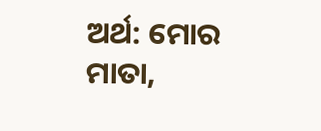ଅର୍ଥ: ମୋର ମାତା,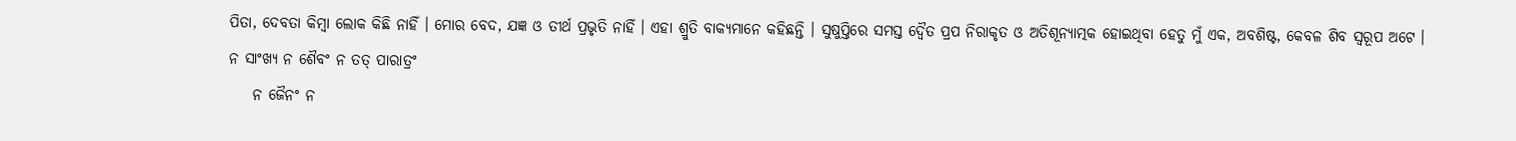ପିତା, ଦେବତା କିମ୍ବା ଲୋକ କିଛି ନାହିଁ । ମୋର ବେଦ, ଯଜ୍ଞ ଓ ତୀର୍ଥ ପ୍ରଭୃତି ନାହିଁ । ଏହା ଶ୍ରୁତି ବାକ୍ୟମାନେ କହିଛନ୍ତି । ସୁଷୁପ୍ତିରେ ସମସ୍ତ ଦ୍ୱୈତ ପ୍ରପ ନିରାକୃତ ଓ ଅତିଶୂନ୍ୟାତ୍ମକ ହୋଇଥିବା ହେତୁ ମୁଁ ଏକ, ଅବଶିଷ୍ଟ, କେବଳ ଶିବ ସ୍ବରୂପ ଅଟେ ।
ନ ସାଂଖ୍ୟ ନ ଶୈବଂ ନ ତତ୍ ପାରାତ୍ରଂ
    ନ ଜୈନଂ ନ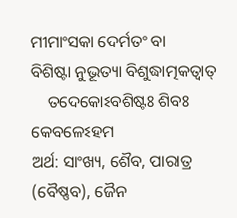ମୀମାଂସକା ଦେର୍ମତଂ ବା
ବିଶିଷ୍ଟା ନୁଭୂତ୍ୟା ବିଶୁଦ୍ଧାତ୍ମକତ୍ୱାତ୍
    ତଦେକୋଽବଶିଷ୍ଟଃ ଶିବଃ କେବଳେଽହମ
ଅର୍ଥ: ସାଂଖ୍ୟ, ଶୈବ, ପାରାତ୍ର (ବୈଷ୍ଣବ), ଜୈନ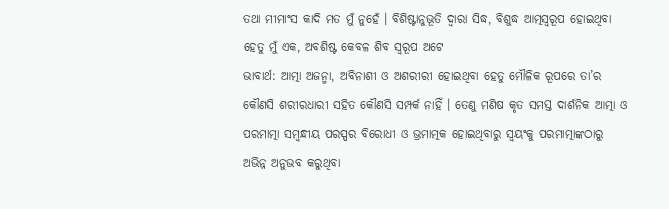ତଥା ମୀମାଂସ କାଦି ମତ ମୁଁ ନୁହେଁ । ବିଶିଷ୍ଟାନୁଭୂତି ଦ୍ୱାରା ସିଦ୍ଧ, ବିଶୁଦ୍ଧ ଆତ୍ମସ୍ବରୂପ ହୋଇଥିବା ହେତୁ ମୁଁ ଏକ, ଅବଶିଷ୍ଟ କେବଳ ଶିବ ସ୍ବରୂପ ଅଟେ
ଭାବାର୍ଥ: ଆତ୍ମା ଅଜନ୍ମା, ଅବିନାଶୀ ଓ ଅଶରୀରୀ ହୋଇଥିବା ହେତୁ ମୌଳିକ ରୂପରେ ତା’ର କୌଣସି ଶରୀରଧାରୀ ସହିତ କୌଣସି ସମ୍ପର୍କ ନାହିଁ । ତେଣୁ ମଣିଷ କୃତ ସମସ୍ତ ଦାର୍ଶନିକ ଆତ୍ମା ଓ ପରମାତ୍ମା ସମ୍ବନ୍ଧୀୟ ପରସ୍ପର ବିରୋଧୀ ଓ ଭ୍ରମାତ୍ମକ ହୋଇଥିବାରୁ ସ୍ବୟଂକୁ ପରମାତ୍ମାଙ୍କଠାରୁ ଅଭିନ୍ନ ଅନୁଭବ କରୁଥିବା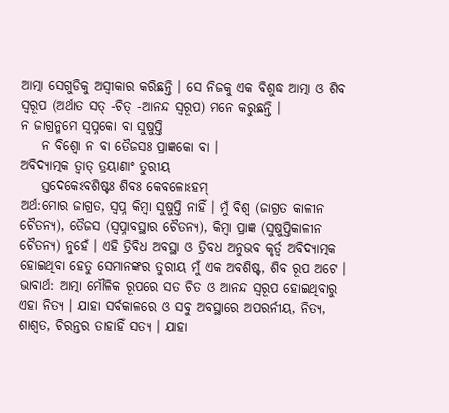ଆତ୍ମା ସେଗୁଡିକୁ ଅସ୍ବୀକାର କରିଛନ୍ତି । ସେ ନିଜକୁ ଏକ ବିଶୁଦ୍ଧ ଆତ୍ମା ଓ ଶିବ ସ୍ବରୂପ (ଅର୍ଥାତ ସତ୍ -ଚିତ୍ -ଆନନ୍ଦ ସ୍ବରୂପ) ମନେ କରୁଛନ୍ତି ।
ନ ଜାଗ୍ରନ୍ମମେ ସ୍ବପ୍ନକୋ ବା ସୁଷୁପ୍ତି
    ନ ବିଶ୍ୱୋ ନ ବା ତୈଜସଃ ପ୍ରାଜ୍ଞକୋ ବା ।
ଅବିଦ୍ୟାତ୍ମକ ତ୍ୱାତ୍ ତ୍ରୟାଣାଂ ତୁରୀୟ
    ସ୍ତଦେକେଽବଶିଷ୍ଟଃ ଶିବଃ କେବଳୋଽହମ୍
ଅର୍ଥ:ମୋର ଜାଗ୍ରତ, ସ୍ବପ୍ନ କିମ୍ବା ସୁଷୁପ୍ତି ନାହିଁ । ମୁଁ ବିଶ୍ୱ (ଜାଗ୍ରତ କାଳୀନ ଚୈତନ୍ୟ), ତୈଜସ (ସ୍ବପ୍ନାବସ୍ଥାର ଚୈତନ୍ୟ), କିମ୍ବା ପ୍ରାଜ୍ଞ (ସୁଷୁପ୍ତିକାଳୀନ ଚୈତନ୍ୟ) ନୁହେଁ । ଏହି ତ୍ରିବିଧ ଅବସ୍ଥା ଓ ତ୍ରିବଧ ଅନୁଭବ କୃର୍ତ୍ୱ ଅବିଦ୍ୟାତ୍ମକ ହୋଇଥିବା ହେତୁ ସେମାନଙ୍କର ତୁରୀୟ ମୁଁ ଏକ ଅବଶିଷ୍ଟ, ଶିବ ରୂପ ଅଟେ ।
ଭାବାର୍ଥ: ଆତ୍ମା ମୌଳିକ ରୂପରେ ସତ ଚିତ ଓ ଆନନ୍ଦ ସ୍ବରୂପ ହୋଇଥିବାରୁ ଏହା ନିତ୍ୟ । ଯାହା ସର୍ବକାଳରେ ଓ ସବୁ ଅବସ୍ଥାରେ ଅପରର୍ନୀୟ, ନିତ୍ୟ, ଶାଶ୍ୱତ, ଚିରନ୍ତର ତାହାହିଁ ସତ୍ୟ । ଯାହା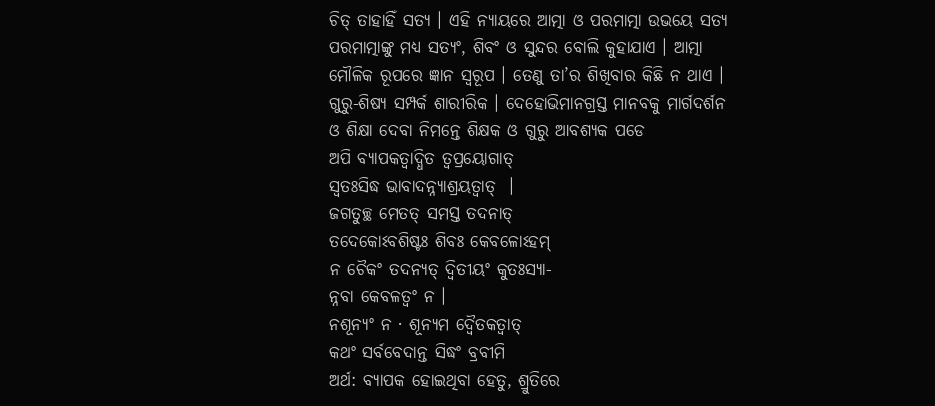ଚିତ୍ ତାହାହିଁ ସତ୍ୟ । ଏହି ନ୍ୟାୟରେ ଆତ୍ମା ଓ ପରମାତ୍ମା ଉଭୟେ ସତ୍ୟ ପରମାତ୍ମାଙ୍କୁ ମଧ୍ୟ ସତ୍ୟଂ, ଶିବଂ ଓ ସୁନ୍ଦର ବୋଲି କୁହାଯାଏ । ଆତ୍ମା ମୌଳିକ ରୂପରେ ଜ୍ଞାନ ସ୍ବରୂପ । ତେଣୁ ତା’ର ଶିଖିବାର କିଛି ନ ଥାଏ । ଗୁରୁ-ଶିଷ୍ୟ ସମ୍ପର୍କ ଶାରୀରିକ । ଦେହୋଭିମାନଗ୍ରସ୍ତ ମାନବକୁ ମାର୍ଗଦର୍ଶନ ଓ ଶିକ୍ଷା ଦେବା ନିମନ୍ତେ ଶିକ୍ଷକ ଓ ଗୁରୁ ଆବଶ୍ୟକ ପଡେ
ଅପି ବ୍ୟାପକତ୍ୱାଦ୍ଧିତ ତ୍ୱପ୍ରୟୋଗାତ୍
ସ୍ବତଃସିଦ୍ଧ ଭାବାଦନ୍ନ୍ୟାଶ୍ରୟତ୍ୱାତ୍  ।
ଜଗତୁଚ୍ଛ ମେତତ୍ ସମସ୍ତ ତଦନାତ୍
ତଦେକୋଽବଶିଷ୍ଟଃ ଶିବଃ କେବଳୋଽହମ୍
ନ ଚୈକଂ ତଦନ୍ୟତ୍ ଦ୍ୱିତୀୟଂ କୁତଃସ୍ୟା-
ନ୍ନବା କେବଳତ୍ୱଂ ନ ।
ନଶୂନ୍ୟଂ ନ · ଶୂନ୍ୟମ ଦ୍ୱୈତକତ୍ୱାତ୍
କଥଂ ସର୍ବବେଦାନ୍ତ ସିଦ୍ଧଂ ବ୍ରବୀମି
ଅର୍ଥ: ବ୍ୟାପକ ହୋଇଥିବା ହେତୁ, ଶ୍ରୁତିରେ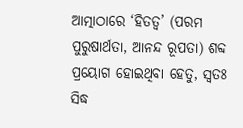ଆତ୍ମାଠାରେ ‘ହିତତ୍ୱ’ (ପରମ ପୁରୁଷାର୍ଥତା, ଆନନ୍ଦ ରୂପତା) ଶବ୍ଦ ପ୍ରୟୋଗ ହୋଇଥିବା ହେତୁ, ସ୍ବତଃ ସିଦ୍ଧ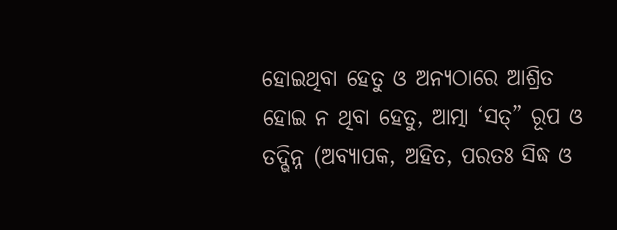ହୋଇଥିବା ହେତୁ ଓ ଅନ୍ୟଠାରେ ଆଶ୍ରିତ ହୋଇ ନ ଥିବା ହେତୁ, ଆତ୍ମା ‘ସତ୍” ରୂପ ଓ ତଦ୍ଭିନ୍ନ (ଅବ୍ୟାପକ, ଅହିତ, ପରତଃ ସିଦ୍ଧ ଓ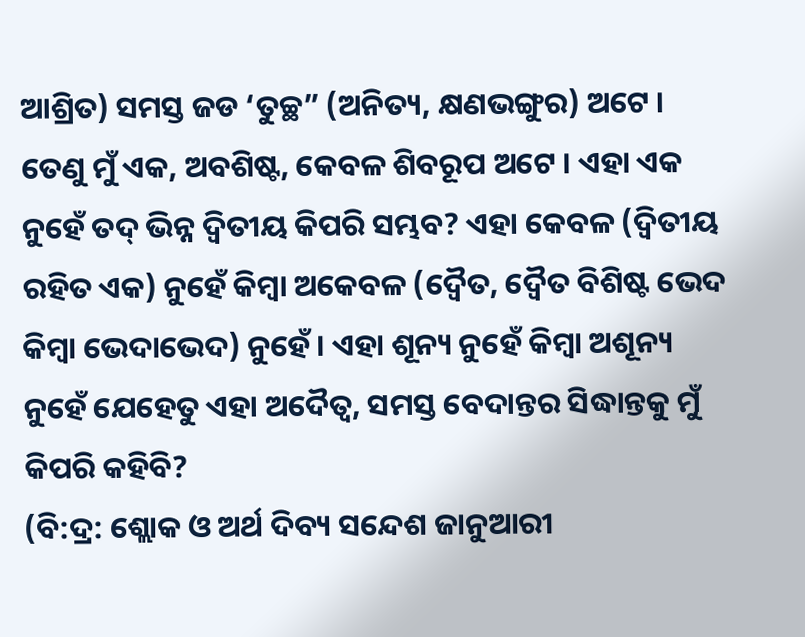ଆଶ୍ରିତ) ସମସ୍ତ ଜଡ ‘ତୁଚ୍ଛ” (ଅନିତ୍ୟ, କ୍ଷଣଭଙ୍ଗୁର) ଅଟେ । ତେଣୁ ମୁଁ ଏକ, ଅବଶିଷ୍ଟ, କେବଳ ଶିବରୂପ ଅଟେ । ଏହା ଏକ ନୁହେଁ ତଦ୍ ଭିନ୍ନ ଦ୍ୱିତୀୟ କିପରି ସମ୍ଭବ? ଏହା କେବଳ (ଦ୍ୱିତୀୟ ରହିତ ଏକ) ନୁହେଁ କିମ୍ବା ଅକେବଳ (ଦ୍ୱୈତ, ଦ୍ୱୈତ ବିଶିଷ୍ଟ ଭେଦ କିମ୍ବା ଭେଦାଭେଦ) ନୁହେଁ । ଏହା ଶୂନ୍ୟ ନୁହେଁ କିମ୍ବା ଅଶୂନ୍ୟ ନୁହେଁ ଯେହେତୁ ଏହା ଅଦୈତ୍ୱ, ସମସ୍ତ ବେଦାନ୍ତର ସିଦ୍ଧାନ୍ତକୁ ମୁଁ କିପରି କହିବି?
(ବି:ଦ୍ର: ଶ୍ଲୋକ ଓ ଅର୍ଥ ଦିବ୍ୟ ସନ୍ଦେଶ ଜାନୁଆରୀ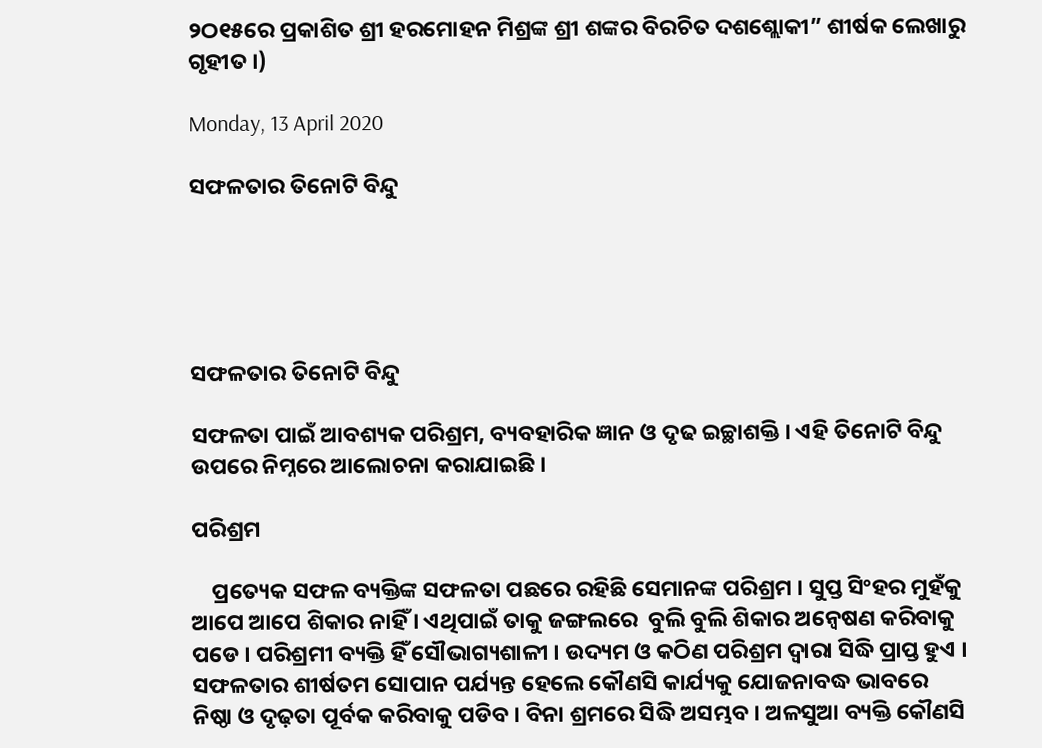୨ଠ୧୫ରେ ପ୍ରକାଶିତ ଶ୍ରୀ ହରମୋହନ ମିଶ୍ରଙ୍କ ଶ୍ରୀ ଶଙ୍କର ବିରଚିତ ଦଶଶ୍ଲୋକୀ” ଶୀର୍ଷକ ଲେଖାରୁ ଗୃହୀତ ।)

Monday, 13 April 2020

ସଫଳତାର ତିନୋଟି ବିନ୍ଦୁ





ସଫଳତାର ତିନୋଟି ବିନ୍ଦୁ

ସଫଳତା ପାଇଁ ଆବଶ୍ୟକ ପରିଶ୍ରମ, ବ୍ୟବହାରିକ ଜ୍ଞାନ ଓ ଦୃଢ ଇଚ୍ଛାଶକ୍ତି । ଏହି ତିନୋଟି ବିନ୍ଦୁ ଉପରେ ନିମ୍ନରେ ଆଲୋଚନା କରାଯାଇଛି ।

ପରିଶ୍ରମ

    ପ୍ରତ୍ୟେକ ସଫଳ ବ୍ୟକ୍ତିଙ୍କ ସଫଳତା ପଛରେ ରହିଛି ସେମାନଙ୍କ ପରିଶ୍ରମ । ସୁପ୍ତ ସିଂହର ମୁହଁକୁ ଆପେ ଆପେ ଶିକାର ନାହିଁ । ଏଥିପାଇଁ ତାକୁ ଜଙ୍ଗଲରେ  ବୁଲି ବୁଲି ଶିକାର ଅନ୍ୱେଷଣ କରିବାକୁ ପଡେ । ପରିଶ୍ରମୀ ବ୍ୟକ୍ତି ହିଁ ସୌଭାଗ୍ୟଶାଳୀ । ଉଦ୍ୟମ ଓ କଠିଣ ପରିଶ୍ରମ ଦ୍ୱାରା ସିଦ୍ଧି ପ୍ରାପ୍ତ ହୁଏ । ସଫଳତାର ଶୀର୍ଷତମ ସୋପାନ ପର୍ଯ୍ୟନ୍ତ ହେଲେ କୌଣସି କାର୍ଯ୍ୟକୁ ଯୋଜନାବଦ୍ଧ ଭାବରେ ନିଷ୍ଠା ଓ ଦୃଢ଼ତା ପୂର୍ବକ କରିବାକୁ ପଡିବ । ବିନା ଶ୍ରମରେ ସିଦ୍ଧି ଅସମ୍ଭବ । ଅଳସୁଆ ବ୍ୟକ୍ତି କୌଣସି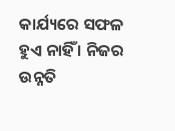କାର୍ଯ୍ୟରେ ସଫଳ ହୁଏ ନାହିଁ । ନିଜର ଉନ୍ନତି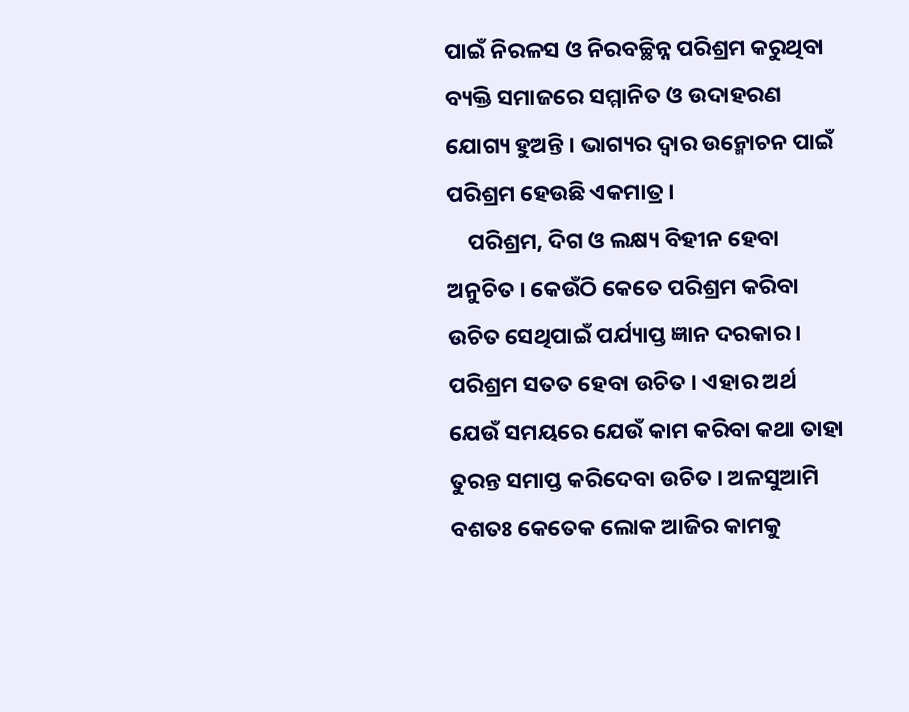ପାଇଁ ନିରଳସ ଓ ନିରବଚ୍ଛିନ୍ନ ପରିଶ୍ରମ କରୁଥିବା ବ୍ୟକ୍ତି ସମାଜରେ ସମ୍ମାନିତ ଓ ଉଦାହରଣ ଯୋଗ୍ୟ ହୁଅନ୍ତି । ଭାଗ୍ୟର ଦ୍ୱାର ଉନ୍ମୋଚନ ପାଇଁ ପରିଶ୍ରମ ହେଉଛି ଏକମାତ୍ର ।
    ପରିଶ୍ରମ, ଦିଗ ଓ ଲକ୍ଷ୍ୟ ବିହୀନ ହେବା ଅନୁଚିତ । କେଉଁଠି କେତେ ପରିଶ୍ରମ କରିବା ଉଚିତ ସେଥିପାଇଁ ପର୍ଯ୍ୟାପ୍ତ ଜ୍ଞାନ ଦରକାର । ପରିଶ୍ରମ ସତତ ହେବା ଉଚିତ । ଏହାର ଅର୍ଥ ଯେଉଁ ସମୟରେ ଯେଉଁ କାମ କରିବା କଥା ତାହା ତୁରନ୍ତ ସମାପ୍ତ କରିଦେବା ଉଚିତ । ଅଳସୁଆମି ବଶତଃ କେତେକ ଲୋକ ଆଜିର କାମକୁ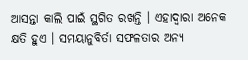ଆସନ୍ତା କାଲି ପାଇଁ ସ୍ଥଗିତ ରଖନ୍ତି । ଏହାଦ୍ୱାରା ଅନେକ କ୍ଷତି ହୁଏ । ସମୟାନୁବିର୍ତା ସଫଳତାର ଅନ୍ୟ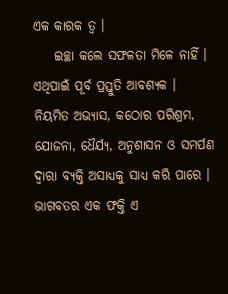ଏକ କାରକ ତ୍ୱ ।
    ଇଚ୍ଛା କଲେ ସଫଳତା ମିଳେ ନାହିଁ । ଏଥିପାଇଁ ପୂର୍ବ ପ୍ରସ୍ତୁତି ଆବଶ୍ୟକ । ନିୟମିତ ଅଭ୍ୟାସ, କଠୋର ପରିଶ୍ରମ, ଯୋଜନା, ଧୈର୍ଯ୍ୟ, ଅନୁଶାସନ ଓ ସମର୍ପଣ ଦ୍ୱାରା ବ୍ୟକ୍ତି ଅସାଧ୍ୟକୁ ସାଧ୍ୟ କରି ପାରେ । ଭାଗବତର ଏକ ଫକ୍ତି ଏ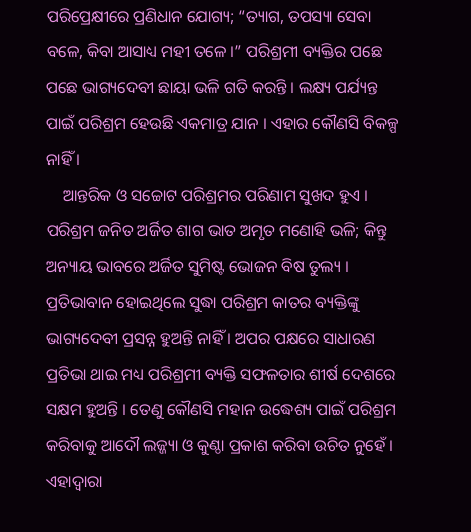ପରିପ୍ରେକ୍ଷୀରେ ପ୍ରଣିଧାନ ଯୋଗ୍ୟ; “ତ୍ୟାଗ, ତପସ୍ୟା ସେବା ବଳେ, କିବା ଆସାଧ୍ୟ ମହୀ ତଳେ ।” ପରିଶ୍ରମୀ ବ୍ୟକ୍ତିର ପଛେ ପଛେ ଭାଗ୍ୟଦେବୀ ଛାୟା ଭଳି ଗତି କରନ୍ତି । ଲକ୍ଷ୍ୟ ପର୍ଯ୍ୟନ୍ତ ପାଇଁ ପରିଶ୍ରମ ହେଉଛି ଏକମାତ୍ର ଯାନ । ଏହାର କୌଣସି ବିକଳ୍ପ ନାହିଁ ।
    ଆନ୍ତରିକ ଓ ସଚ୍ଚୋଟ ପରିଶ୍ରମର ପରିଣାମ ସୁଖଦ ହୁଏ । ପରିଶ୍ରମ ଜନିତ ଅର୍ଜିତ ଶାଗ ଭାତ ଅମୃତ ମଣୋହି ଭଳି; କିନ୍ତୁ ଅନ୍ୟାୟ ଭାବରେ ଅର୍ଜିତ ସୁମିଷ୍ଟ ଭୋଜନ ବିଷ ତୁଲ୍ୟ । ପ୍ରତିଭାବାନ ହୋଇଥିଲେ ସୁଦ୍ଧା ପରିଶ୍ରମ କାତର ବ୍ୟକ୍ତିଙ୍କୁ ଭାଗ୍ୟଦେବୀ ପ୍ରସନ୍ନ ହୁଅନ୍ତି ନାହିଁ । ଅପର ପକ୍ଷରେ ସାଧାରଣ ପ୍ରତିଭା ଥାଇ ମଧ୍ୟ ପରିଶ୍ରମୀ ବ୍ୟକ୍ତି ସଫଳତାର ଶୀର୍ଷ ଦେଶରେ ସକ୍ଷମ ହୁଅନ୍ତି । ତେଣୁ କୌଣସି ମହାନ ଉଦ୍ଧେଶ୍ୟ ପାଇଁ ପରିଶ୍ରମ କରିବାକୁ ଆଦୌ ଲଜ୍ଜ୍ୟା ଓ କୁଣ୍ଠା ପ୍ରକାଶ କରିବା ଉଚିତ ନୁହେଁ । ଏହାଦ୍ୱାରା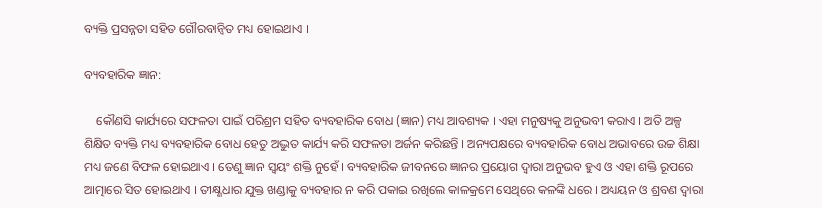ବ୍ୟକ୍ତି ପ୍ରସନ୍ନତା ସହିତ ଗୌରବାନ୍ୱିତ ମଧ୍ୟ ହୋଇଥାଏ ।

ବ୍ୟବହାରିକ ଜ୍ଞାନ:

    କୌଣସି କାର୍ଯ୍ୟରେ ସଫଳତା ପାଇଁ ପରିଶ୍ରମ ସହିତ ବ୍ୟବହାରିକ ବୋଧ (ଜ୍ଞାନ) ମଧ୍ୟ ଆବଶ୍ୟକ । ଏହା ମନୁଷ୍ୟକୁ ଅନୁଭବୀ କରାଏ । ଅତି ଅଳ୍ପ ଶିକ୍ଷିତ ବ୍ୟକ୍ତି ମଧ୍ୟ ବ୍ୟବହାରିକ ବୋଧ ହେତୁ ଅଦ୍ଭୁତ କାର୍ଯ୍ୟ କରି ସଫଳତା ଅର୍ଜନ କରିଛନ୍ତି । ଅନ୍ୟପକ୍ଷରେ ବ୍ୟବହାରିକ ବୋଧ ଅଭାବରେ ଉଚ୍ଚ ଶିକ୍ଷା ମଧ୍ୟ ଜଣେ ବିଫଳ ହୋଇଥାଏ । ତେଣୁ ଜ୍ଞାନ ସ୍ବୟଂ ଶକ୍ତି ନୁହେଁ । ବ୍ୟବହାରିକ ଜୀବନରେ ଜ୍ଞାନର ପ୍ରୟୋଗ ଦ୍ୱାରା ଅନୁଭବ ହୁଏ ଓ ଏହା ଶକ୍ତି ରୂପରେ ଆତ୍ମାରେ ସିତ ହୋଇଥାଏ । ତୀକ୍ଷ୍ଣଧାର ଯୁକ୍ତ ଖଣ୍ଡାକୁ ବ୍ୟବହାର ନ କରି ପକାଇ ରଖିଲେ କାଳକ୍ରମେ ସେଥିରେ କଳଙ୍କି ଧରେ । ଅଧ୍ୟୟନ ଓ ଶ୍ରବଣ ଦ୍ୱାରା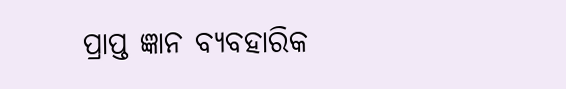ପ୍ରାପ୍ତ ଜ୍ଞାନ ବ୍ୟବହାରିକ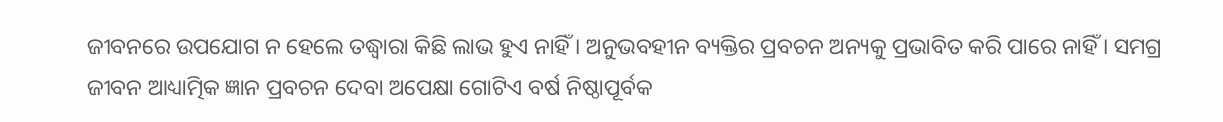ଜୀବନରେ ଉପଯୋଗ ନ ହେଲେ ତଦ୍ଧ୍ୱାରା କିଛି ଲାଭ ହୁଏ ନାହିଁ । ଅନୁଭବହୀନ ବ୍ୟକ୍ତିର ପ୍ରବଚନ ଅନ୍ୟକୁ ପ୍ରଭାବିତ କରି ପାରେ ନାହିଁ । ସମଗ୍ର ଜୀବନ ଆଧ୍ୟାତ୍ମିକ ଜ୍ଞାନ ପ୍ରବଚନ ଦେବା ଅପେକ୍ଷା ଗୋଟିଏ ବର୍ଷ ନିଷ୍ଠାପୂର୍ବକ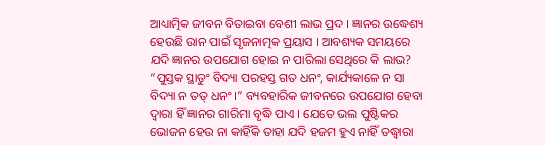ଆଧ୍ୟାତ୍ମିକ ଜୀବନ ବିତାଇବା ବେଶୀ ଲାଭ ପ୍ରଦ । ଜ୍ଞାନର ଉଦ୍ଧେଶ୍ୟ ହେଉଛି ଉାନ ପାଇଁ ସୃଜନାତ୍ମକ ପ୍ରୟାସ । ଆବଶ୍ୟକ ସମୟରେ ଯଦି ଜ୍ଞାନର ଉପଯୋଗ ହୋଇ ନ ପାରିଲା ସେଥିରେ କି ଲାଭ? “ପୁସ୍ତକ ସ୍ଥାତୁଂ ବିଦ୍ୟା ପରହସ୍ତ ଗତ ଧନଂ, କାର୍ଯ୍ୟକାଳେ ନ ସା ବିଦ୍ୟା ନ ତତ୍ ଧନଂ ।” ବ୍ୟବହାରିକ ଜୀବନରେ ଉପଯୋଗ ହେବା ଦ୍ୱାରା ହିଁ ଜ୍ଞାନର ଗାରିମା ବୃଦ୍ଧି ପାଏ । ଯେତେ ଭଲ ପୁଷ୍ଟିକର ଭୋଜନ ହେଉ ନା କାହିଁକି ତାହା ଯଦି ହଜମ ହୁଏ ନାହିଁ ତଦ୍ଧ୍ୱାରା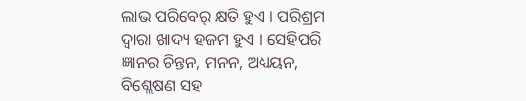ଲାଭ ପରିବେର୍ କ୍ଷତି ହୁଏ । ପରିଶ୍ରମ ଦ୍ୱାରା ଖାଦ୍ୟ ହଜମ ହୁଏ । ସେହିପରି ଜ୍ଞାନର ଚିନ୍ତନ, ମନନ, ଅଧ୍ୟୟନ, ବିଶ୍ଲେଷଣ ସହ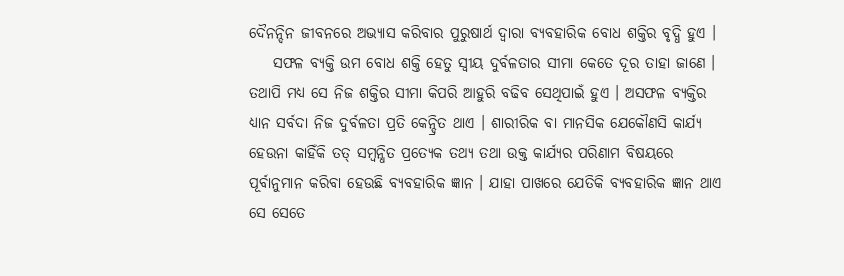ଦୈନନ୍ଦିନ ଜୀବନରେ ଅଭ୍ୟାସ କରିବାର ପୁରୁଷାର୍ଥ ଦ୍ୱାରା ବ୍ୟବହାରିକ ବୋଧ ଶକ୍ତିର ବୃଦ୍ଧି ହୁଏ ।
    ସଫଳ ବ୍ୟକ୍ତି ଉମ ବୋଧ ଶକ୍ତି ହେତୁ ସ୍ବୀୟ ଦୁର୍ବଳତାର ସୀମା କେତେ ଦୂର ତାହା ଜାଣେ । ତଥାପି ମଧ୍ୟ ସେ ନିଜ ଶକ୍ତିର ସୀମା କିପରି ଆହୁରି ବଢିବ ସେଥିପାଇଁ ହୁଏ । ଅସଫଳ ବ୍ୟକ୍ତିର ଧ୍ୟାନ ସର୍ବଦା ନିଜ ଦୁର୍ବଳତା ପ୍ରତି କେନ୍ଦ୍ରିତ ଥାଏ । ଶାରୀରିକ ବା ମାନସିକ ଯେକୌଣସି କାର୍ଯ୍ୟ ହେଉନା କାହିଁକି ତତ୍ ସମ୍ବନ୍ଧିତ ପ୍ରତ୍ୟେକ ତଥ୍ୟ ତଥା ଉକ୍ତ କାର୍ଯ୍ୟର ପରିଣାମ ବିଷୟରେ ପୂର୍ବାନୁମାନ କରିବା ହେଉଛି ବ୍ୟବହାରିକ ଜ୍ଞାନ । ଯାହା ପାଖରେ ଯେତିକି ବ୍ୟବହାରିକ ଜ୍ଞାନ ଥାଏ ସେ ସେତେ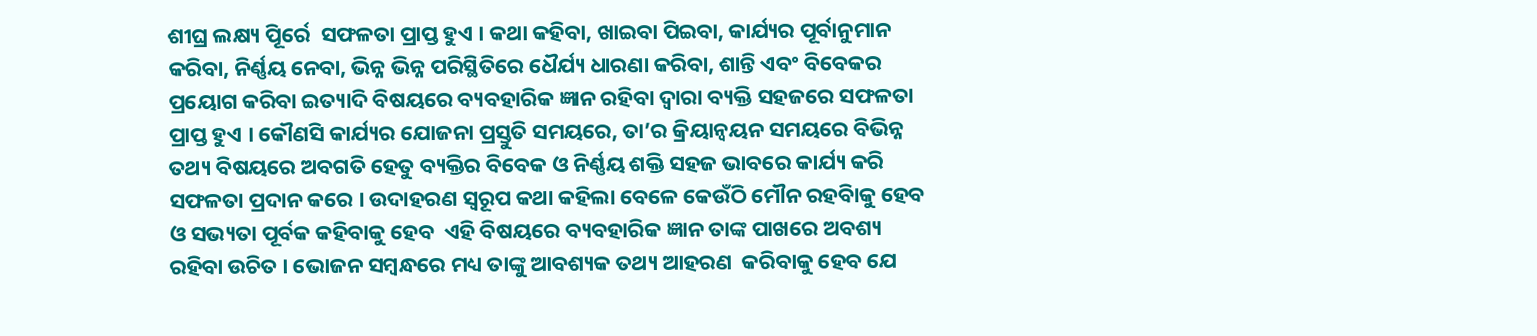ଶୀଘ୍ର ଲକ୍ଷ୍ୟ ପୂିର୍ରେ  ସଫଳତା ପ୍ରାପ୍ତ ହୁଏ । କଥା କହିବା, ଖାଇବା ପିଇବା, କାର୍ଯ୍ୟର ପୂର୍ବାନୁମାନ କରିବା, ନିର୍ଣ୍ଣୟ ନେବା, ଭିନ୍ନ ଭିନ୍ନ ପରିସ୍ଥିତିରେ ଧୈର୍ଯ୍ୟ ଧାରଣା କରିବା, ଶାନ୍ତି ଏବଂ ବିବେକର ପ୍ରୟୋଗ କରିବା ଇତ୍ୟାଦି ବିଷୟରେ ବ୍ୟବହାରିକ ଜ୍ଞାନ ରହିବା ଦ୍ୱାରା ବ୍ୟକ୍ତି ସହଜରେ ସଫଳତା ପ୍ରାପ୍ତ ହୁଏ । କୌଣସି କାର୍ଯ୍ୟର ଯୋଜନା ପ୍ରସ୍ତୁତି ସମୟରେ, ତା’ର କ୍ରିୟାନ୍ୱୟନ ସମୟରେ ବିଭିନ୍ନ ତଥ୍ୟ ବିଷୟରେ ଅବଗତି ହେତୁ ବ୍ୟକ୍ତିର ବିବେକ ଓ ନିର୍ଣ୍ଣୟ ଶକ୍ତି ସହଜ ଭାବରେ କାର୍ଯ୍ୟ କରି ସଫଳତା ପ୍ରଦାନ କରେ । ଉଦାହରଣ ସ୍ବରୂପ କଥା କହିଲା ବେଳେ କେଉଁଠି ମୌନ ରହବିାକୁ ହେବ ଓ ସଭ୍ୟତା ପୂର୍ବକ କହିବାକୁ ହେବ  ଏହି ବିଷୟରେ ବ୍ୟବହାରିକ ଜ୍ଞାନ ତାଙ୍କ ପାଖରେ ଅବଶ୍ୟ ରହିବା ଉଚିତ । ଭୋଜନ ସମ୍ବନ୍ଧରେ ମଧ୍ୟ ତାଙ୍କୁ ଆବଶ୍ୟକ ତଥ୍ୟ ଆହରଣ  କରିବାକୁ ହେବ ଯେ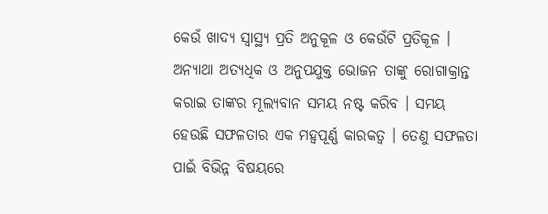କେଉଁ ଖାଦ୍ୟ ସ୍ବାସ୍ଥ୍ୟ ପ୍ରତି ଅନୁକୂଳ ଓ କେଉଁଟି ପ୍ରତିକୂଳ । ଅନ୍ୟାଥା ଅତ୍ୟଧିକ ଓ ଅନୁପଯୁକ୍ତ ଭୋଜନ ତାଙ୍କୁ ରୋଗାକ୍ରାନ୍ତ କରାଇ ତାଙ୍କର ମୂଲ୍ୟବାନ ସମୟ ନଷ୍ଟ କରିବ । ସମୟ ହେଉଛି ସଫଳତାର ଏକ ମହ୍ୱପୂର୍ଣ୍ଣ କାରକତ୍ୱ । ତେଣୁ ସଫଳତା ପାଇଁ ବିଭିନ୍ନ ବିଷୟରେ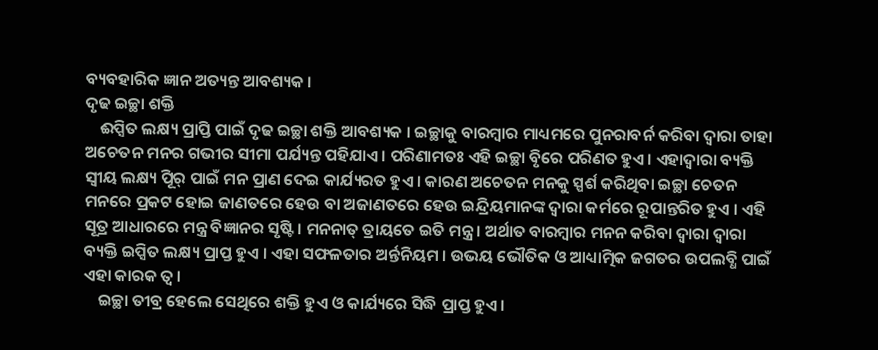ବ୍ୟବହାରିକ ଜ୍ଞାନ ଅତ୍ୟନ୍ତ ଆବଶ୍ୟକ ।
ଦୃଢ ଇଚ୍ଛା ଶକ୍ତି
    ଈପ୍ସିତ ଲକ୍ଷ୍ୟ ପ୍ରାପ୍ତି ପାଇଁ ଦୃଢ ଇଚ୍ଛା ଶକ୍ତି ଆବଶ୍ୟକ । ଇଚ୍ଛାକୁ ବାରମ୍ବାର ମାଧ୍ୟମରେ ପୁନରାବର୍ନ କରିବା ଦ୍ୱାରା ତାହା ଅଚେତନ ମନର ଗଭୀର ସୀମା ପର୍ଯ୍ୟନ୍ତ ପହିଯାଏ । ପରିଣାମତଃ ଏହି ଇଚ୍ଛା ବୃିରେ ପରିଣତ ହୁଏ । ଏହାଦ୍ୱାରା ବ୍ୟକ୍ତି ସ୍ବୀୟ ଲକ୍ଷ୍ୟ ପୂିର୍ ପାଇଁ ମନ ପ୍ରାଣ ଦେଇ କାର୍ଯ୍ୟରତ ହୁଏ । କାରଣ ଅଚେତନ ମନକୁ ସ୍ପର୍ଶ କରିଥିବା ଇଚ୍ଛା ଚେତନ ମନରେ ପ୍ରକଟ ହୋଇ ଜାଣତରେ ହେଉ ବା ଅଜାଣତରେ ହେଉ ଇନ୍ଦ୍ରିୟମାନଙ୍କ ଦ୍ୱାରା କର୍ମରେ ରୂପାନ୍ତରିତ ହୁଏ । ଏହି ସୂତ୍ର ଆଧାରରେ ମନ୍ତ୍ର ବିଜ୍ଞାନର ସୃଷ୍ଟି । ମନନାତ୍ ତ୍ରାୟତେ ଇତି ମନ୍ତ୍ର । ଅର୍ଥାତ ବାରମ୍ବାର ମନନ କରିବା ଦ୍ୱାରା ଦ୍ୱାରା ବ୍ୟକ୍ତି ଇପ୍ସିତ ଲକ୍ଷ୍ୟ ପ୍ରାପ୍ତ ହୁଏ । ଏହା ସଫଳତାର ଅର୍ନ୍ତନିୟମ । ଉଭୟ ଭୌତିକ ଓ ଆଧ୍ୟାତ୍ମିକ ଜଗତର ଉପଲବ୍ଧି ପାଇଁ ଏହା କାରକ ତ୍ୱ ।
    ଇଚ୍ଛା ତୀବ୍ର ହେଲେ ସେଥିରେ ଶକ୍ତି ହୁଏ ଓ କାର୍ଯ୍ୟରେ ସିଦ୍ଧି ପ୍ରାପ୍ତ ହୁଏ ।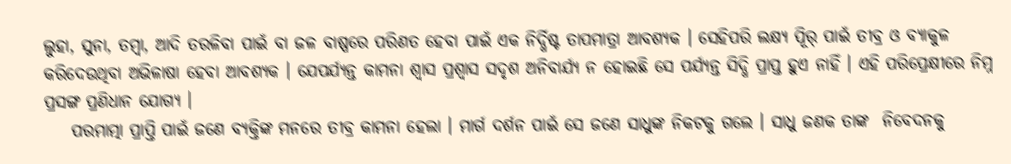ଲୁହା, ସୁନା, ତମ୍ବା, ଆଦି ତରଳିବା ପାଇଁ ବା ଜଳ ବାଷ୍ପରେ ପରିଣତ ହେବା ପାଇଁ ଏକ ନିର୍ଦ୍ଧିଷ୍ଟ ତାପମାତ୍ରା ଆବଶ୍ୟକ । ସେହିପରି ଲକ୍ଷ୍ୟ ପୂିର୍ ପାଇଁ ତୀବ୍ର ଓ ବ୍ୟାକୁଳ କରିଦେଉଥିବା ଅଭିଳାଷା ହେବା ଆବଶ୍ୟକ । ଯେପର୍ଯ୍ୟନ୍ତ କାମନା ଶ୍ୱାସ ପ୍ରଶ୍ୱାସ ସଦୃଶ ଅନିବାର୍ଯ୍ୟ ନ ହୋଇଛି ସେ ପର୍ଯ୍ୟନ୍ତ ସିଦ୍ଧି ପ୍ରାପ୍ତ ହୁଏ ନାହିଁ । ଏହି ପରିପ୍ରେକ୍ଷୀରେ ନିମ୍ନ ପ୍ରସଙ୍ଗ ପ୍ରଣିଧାନ ଯୋଗ୍ୟ ।
    ପରମାତ୍ମା ପ୍ରାପ୍ତି ପାଇଁ ଜଣେ ବ୍ୟକ୍ତିଙ୍କ ମନରେ ତୀବ୍ର କାମନା ହେଲା । ମାର୍ଗ ଦର୍ଶନ ପାଇଁ ସେ ଜଣେ ସାଧୁଙ୍କ ନିକଟକୁ ଗଲେ । ସାଧୁ ଜଣକ ତାଙ୍କ  ନିବେଦନକୁ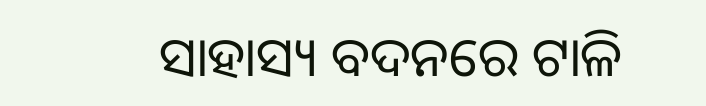ସାହାସ୍ୟ ବଦନରେ ଟାଳି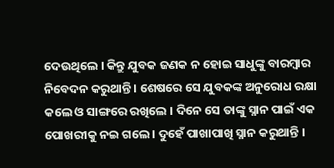ଦେଉଥିଲେ । କିନ୍ତୁ ଯୁବକ ଜଣକ ନ ହୋଇ ସାଧୁଙ୍କୁ ବାରମ୍ବାର ନିବେଦନ କରୁଥାନ୍ତି । ଶେଷରେ ସେ ଯୁବକଙ୍କ ଅନୁରୋଧ ରକ୍ଷା କଲେ ଓ ସାଙ୍ଗରେ ରଖିଲେ । ଦିନେ ସେ ତାଙ୍କୁ ସ୍ନାନ ପାଇଁ ଏକ ପୋଖରୀକୁ ନଇ ଗଲେ । ଦୁହେଁ ପାଖାପାଖି ସ୍ନାନ କରୁଥାନ୍ତି ।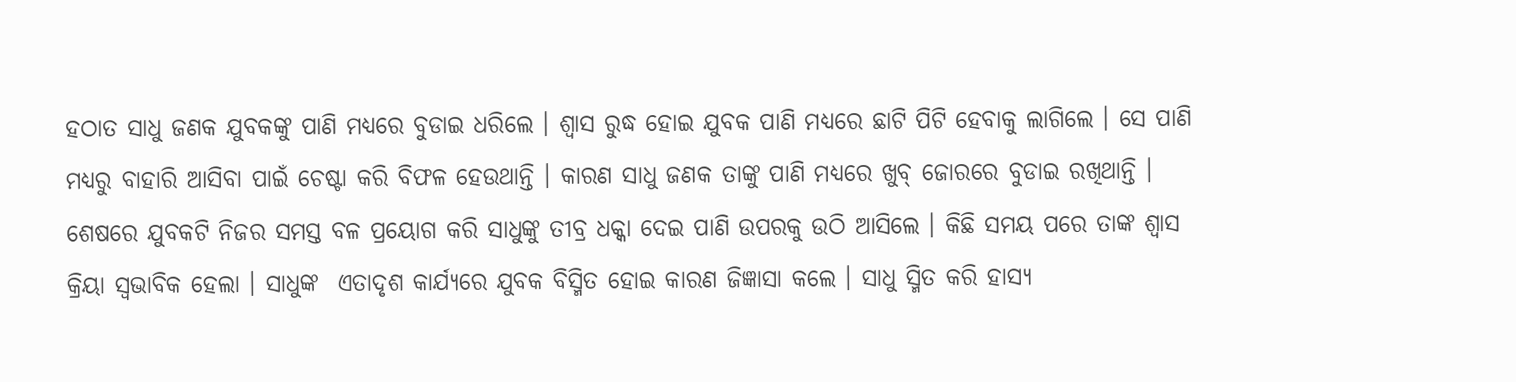ହଠାତ ସାଧୁ ଜଣକ ଯୁବକଙ୍କୁ ପାଣି ମଧ୍ୟରେ ବୁଡାଇ ଧରିଲେ । ଶ୍ୱାସ ରୁଦ୍ଧ ହୋଇ ଯୁବକ ପାଣି ମଧ୍ୟରେ ଛାଟି ପିଟି ହେବାକୁ ଲାଗିଲେ । ସେ ପାଣି ମଧ୍ୟରୁ ବାହାରି ଆସିବା ପାଇଁ ଚେଷ୍ଟା କରି ବିଫଳ ହେଉଥାନ୍ତି । କାରଣ ସାଧୁ ଜଣକ ତାଙ୍କୁ ପାଣି ମଧ୍ୟରେ ଖୁବ୍ ଜୋରରେ ବୁଡାଇ ରଖିଥାନ୍ତି । ଶେଷରେ ଯୁବକଟି ନିଜର ସମସ୍ତ ବଳ ପ୍ରୟୋଗ କରି ସାଧୁଙ୍କୁ ତୀବ୍ର ଧକ୍କା ଦେଇ ପାଣି ଉପରକୁ ଉଠି ଆସିଲେ । କିଛି ସମୟ ପରେ ତାଙ୍କ ଶ୍ୱାସ କ୍ରିୟା ସ୍ବଭାବିକ ହେଲା । ସାଧୁଙ୍କ  ଏତାଦୃଶ କାର୍ଯ୍ୟରେ ଯୁବକ ବିସ୍ମିତ ହୋଇ କାରଣ ଜିଜ୍ଞାସା କଲେ । ସାଧୁ ସ୍ମିତ କରି ହାସ୍ୟ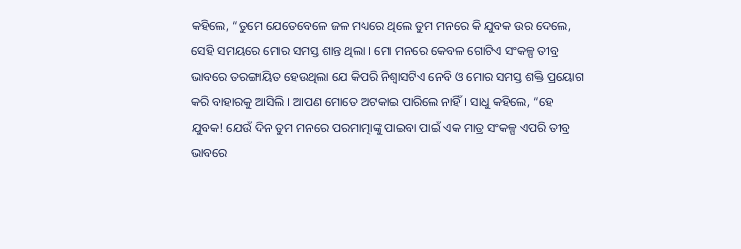କହିଲେ, “ତୁମେ ଯେତେବେଳେ ଜଳ ମଧ୍ୟରେ ଥିଲେ ତୁମ ମନରେ କି ଯୁବକ ଉର ଦେଲେ, ସେହି ସମୟରେ ମୋର ସମସ୍ତ ଶାନ୍ତ ଥିଲା । ମୋ ମନରେ କେବଳ ଗୋଟିଏ ସଂକଳ୍ପ ତୀବ୍ର ଭାବରେ ତରଙ୍ଗାୟିତ ହେଉଥିଲା ଯେ କିପରି ନିଶ୍ୱାସଟିଏ ନେବି ଓ ମୋର ସମସ୍ତ ଶକ୍ତି ପ୍ରୟୋଗ କରି ବାହାରକୁ ଆସିଲି । ଆପଣ ମୋତେ ଅଟକାଇ ପାରିଲେ ନାହିଁ । ସାଧୁ କହିଲେ, “ହେ ଯୁବକ! ଯେଉଁ ଦିନ ତୁମ ମନରେ ପରମାତ୍ମାଙ୍କୁ ପାଇବା ପାଇଁ ଏକ ମାତ୍ର ସଂକଳ୍ପ ଏପରି ତୀବ୍ର ଭାବରେ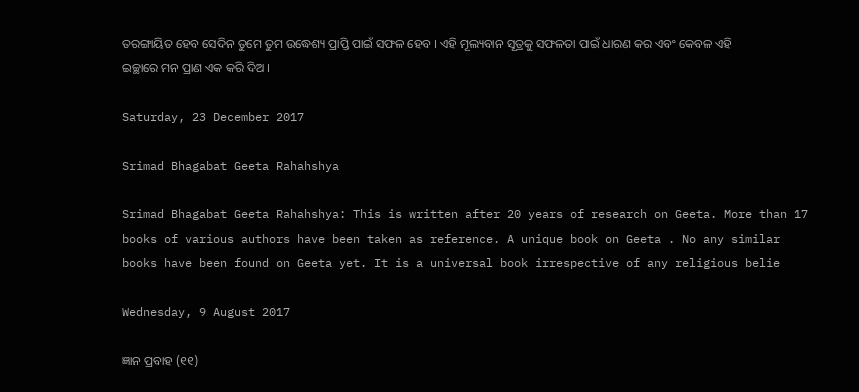ତରଙ୍ଗାୟିତ ହେବ ସେଦିନ ତୁମେ ତୁମ ଉଦ୍ଧେଶ୍ୟ ପ୍ରାପ୍ତି ପାଇଁ ସଫଳ ହେବ । ଏହି ମୂଲ୍ୟବାନ ସୂତ୍ରକୁ ସଫଳତା ପାଇଁ ଧାରଣ କର ଏବଂ କେବଳ ଏହି ଇଚ୍ଛାରେ ମନ ପ୍ରାଣ ଏକ କରି ଦିଅ ।

Saturday, 23 December 2017

Srimad Bhagabat Geeta Rahahshya

Srimad Bhagabat Geeta Rahahshya: This is written after 20 years of research on Geeta. More than 17 books of various authors have been taken as reference. A unique book on Geeta . No any similar books have been found on Geeta yet. It is a universal book irrespective of any religious belie

Wednesday, 9 August 2017

ଜ୍ଞାନ ପ୍ରବାହ (୧୧)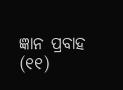ଜ୍ଞାନ ପ୍ରବାହ  (୧୧)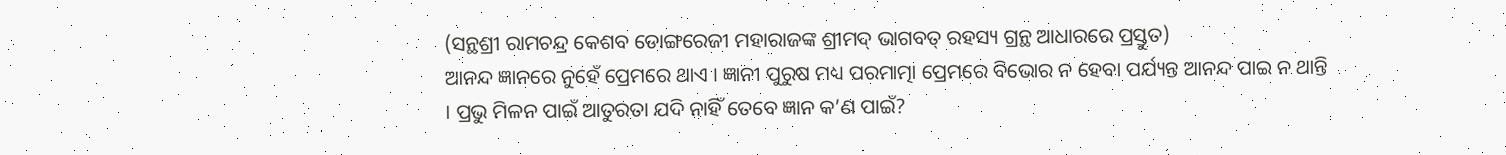(ସନ୍ଥଶ୍ରୀ ରାମଚନ୍ଦ୍ର କେଶବ ଡୋଙ୍ଗରେଜୀ ମହାରାଜଙ୍କ ଶ୍ରୀମଦ୍ ଭାଗବତ୍ ରହସ୍ୟ ଗ୍ରନ୍ଥ ଆଧାରରେ ପ୍ରସ୍ତୁତ)
ଆନନ୍ଦ ଜ୍ଞାନରେ ନୁହେଁ ପ୍ରେମରେ ଥାଏ । ଜ୍ଞାନୀ ପୁରୁଷ ମଧ୍ୟ ପରମାତ୍ମା ପ୍ରେମରେ ବିଭୋର ନ ହେବା ପର୍ଯ୍ୟନ୍ତ ଆନନ୍ଦ ପାଇ ନ ଥାନ୍ତି । ପ୍ରଭୁ ମିଳନ ପାଇଁ ଆତୁରତା ଯଦି ନାହିଁ ତେବେ ଜ୍ଞାନ କ’ଣ ପାଇଁ?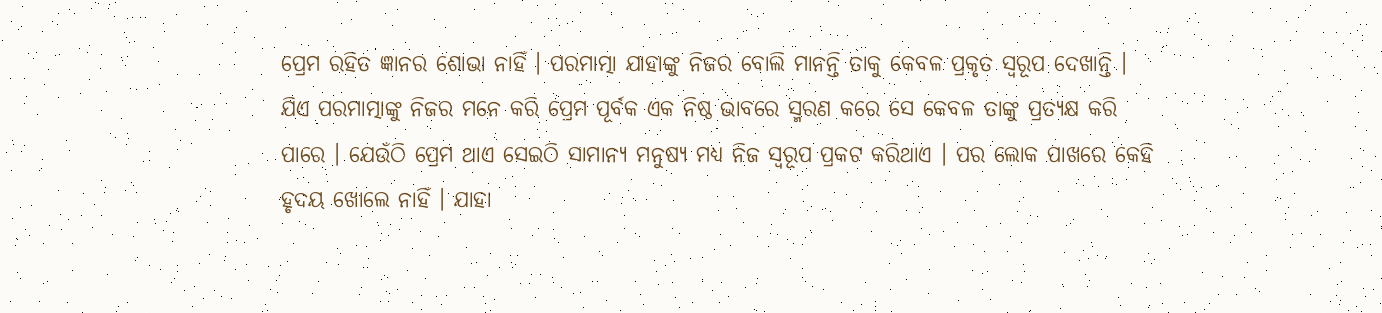ପ୍ରେମ ରହିତ ଜ୍ଞାନର ଶୋଭା ନାହିଁ । ପରମାତ୍ମା ଯାହାଙ୍କୁ ନିଜର ବୋଲି ମାନନ୍ତି ତାକୁ କେବଳ ପ୍ରକୃତ ସ୍ବରୂପ ଦେଖାନ୍ତି । ଯିଏ ପରମାତ୍ମାଙ୍କୁ ନିଜର ମନେ କରି ପ୍ରେମ ପୂର୍ବକ ଏକ ନିଷ୍ଠ ଭାବରେ ସ୍ମରଣ କରେ ସେ କେବଳ ତାଙ୍କୁ ପ୍ରତ୍ୟକ୍ଷ କରି ପାରେ । ଯେଉଁଠି ପ୍ରେମ ଥାଏ ସେଇଠି ସାମାନ୍ୟ ମନୁଷ୍ୟ ମଧ୍ୟ ନିଜ ସ୍ବରୂପ ପ୍ରକଟ କରିଥାଏ । ପର ଲୋକ ପାଖରେ କେହି ହୃଦୟ ଖୋଲେ ନାହିଁ । ଯାହା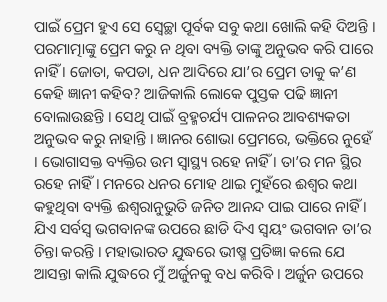ପାଇଁ ପ୍ରେମ ହୁଏ ସେ ସ୍ବେଚ୍ଛା ପୂର୍ବକ ସବୁ କଥା ଖୋଲି କହି ଦିଅନ୍ତି । ପରମାତ୍ମାଙ୍କୁ ପ୍ରେମ କରୁ ନ ଥିବା ବ୍ୟକ୍ତି ତାଙ୍କୁ ଅନୁଭବ କରି ପାରେ ନାହିଁ । ଜୋତା, କପଡା, ଧନ ଆଦିରେ ଯା’ର ପ୍ରେମ ତାକୁ କ’ଣ କେହି ଜ୍ଞାନୀ କହିବ? ଆଜିକାଲି ଲୋକେ ପୁସ୍ତକ ପଢି ଜ୍ଞାନୀ ବୋଲାଉଛନ୍ତି । ସେଥି ପାଇଁ ବ୍ରହ୍ମଚର୍ଯ୍ୟ ପାଳନର ଆବଶ୍ୟକତା ଅନୁଭବ କରୁ ନାହାନ୍ତି । ଜ୍ଞାନର ଶୋଭା ପ୍ରେମରେ, ଭକ୍ତିରେ ନୁହେଁ । ଭୋଗାସକ୍ତ ବ୍ୟକ୍ତିର ଉମ ସ୍ବାସ୍ଥ୍ୟ ରହେ ନାହିଁ । ତା’ର ମନ ସ୍ଥିର ରହେ ନାହିଁ । ମନରେ ଧନର ମୋହ ଥାଇ ମୁହଁରେ ଈଶ୍ୱର କଥା କହୁଥିବା ବ୍ୟକ୍ତି ଈଶ୍ୱରାନୁଭୁତି ଜନିତ ଆନନ୍ଦ ପାଇ ପାରେ ନାହିଁ ।
ଯିଏ ସର୍ବସ୍ବ ଭଗବାନଙ୍କ ଉପରେ ଛାଡି ଦିଏ ସ୍ବୟଂ ଭଗବାନ ତା’ର ଚିନ୍ତା କରନ୍ତି । ମହାଭାରତ ଯୁଦ୍ଧରେ ଭୀଷ୍ମ ପ୍ରତିଜ୍ଞା କଲେ ଯେ ଆସନ୍ତା କାଲି ଯୁଦ୍ଧରେ ମୁଁ ଅର୍ଜୁନକୁ ବଧ କରିବି । ଅର୍ଜୁନ ଉପରେ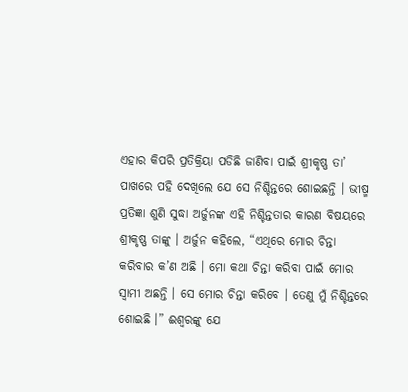ଏହାର କିପରି ପ୍ରତିକ୍ରିୟା ପଡିଛି ଜାଣିବା ପାଇଁ ଶ୍ରୀକୃଷ୍ଣ ତା’ ପାଖରେ ପହି ଦେଖିଲେ ଯେ ସେ ନିଶ୍ଚିନ୍ତରେ ଶୋଇଛନ୍ତି । ଭୀଷ୍ମ ପ୍ରତିଜ୍ଞା ଶୁଣି ସୁଦ୍ଧା ଅର୍ଜୁନଙ୍କ ଏହି ନିଶ୍ଚିନ୍ତତାର କାରଣ ବିଷୟରେ ଶ୍ରୀକୃଷ୍ଣ ତାଙ୍କୁ । ଅର୍ଜୁନ କହିଲେ, “ଏଥିରେ ମୋର ଚିନ୍ତା କରିବାର କ’ଣ ଅଛି । ମୋ କଥା ଚିନ୍ତା କରିବା ପାଇଁ ମୋର ସ୍ବାମୀ ଅଛନ୍ତି । ସେ ମୋର ଚିନ୍ତା କରିବେ । ତେଣୁ ମୁଁ ନିଶ୍ଚିନ୍ତରେ ଶୋଇଛି ।” ଈଶ୍ୱରଙ୍କୁ ଯେ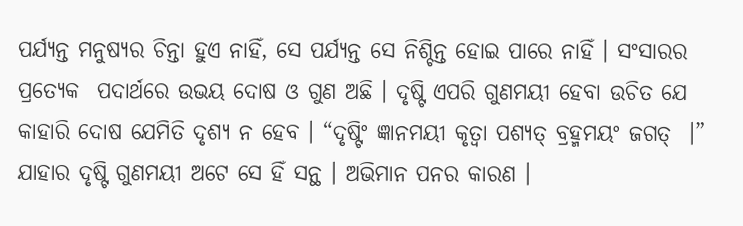ପର୍ଯ୍ୟନ୍ତ ମନୁଷ୍ୟର ଚିନ୍ତା ହୁଏ ନାହିଁ, ସେ ପର୍ଯ୍ୟନ୍ତ ସେ ନିଶ୍ଚିନ୍ତ ହୋଇ ପାରେ ନାହିଁ । ସଂସାରର ପ୍ରତ୍ୟେକ  ପଦାର୍ଥରେ ଉଭୟ ଦୋଷ ଓ ଗୁଣ ଅଛି । ଦୃଷ୍ଟି ଏପରି ଗୁଣମୟୀ ହେବା ଉଚିତ ଯେ କାହାରି ଦୋଷ ଯେମିତି ଦୃଶ୍ୟ ନ ହେବ । “ଦୃଷ୍ଟିଂ ଜ୍ଞାନମୟୀ କୃତ୍ୱା ପଶ୍ୟତ୍ ବ୍ରହ୍ମମୟଂ ଜଗତ୍  ।” ଯାହାର ଦୃଷ୍ଟି ଗୁଣମୟୀ ଅଟେ ସେ ହିଁ ସନ୍ଥ । ଅଭିମାନ ପନର କାରଣ ।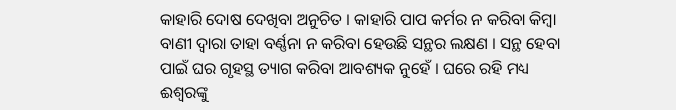କାହାରି ଦୋଷ ଦେଖିବା ଅନୁଚିତ । କାହାରି ପାପ କର୍ମର ନ କରିବା କିମ୍ବା ବାଣୀ ଦ୍ୱାରା ତାହା ବର୍ଣ୍ଣନା ନ କରିବା ହେଉଛି ସନ୍ଥର ଲକ୍ଷଣ । ସନ୍ଥ ହେବା ପାଇଁ ଘର ଗୃହସ୍ଥ ତ୍ୟାଗ କରିବା ଆବଶ୍ୟକ ନୁହେଁ । ଘରେ ରହି ମଧ୍ୟ ଈଶ୍ୱରଙ୍କୁ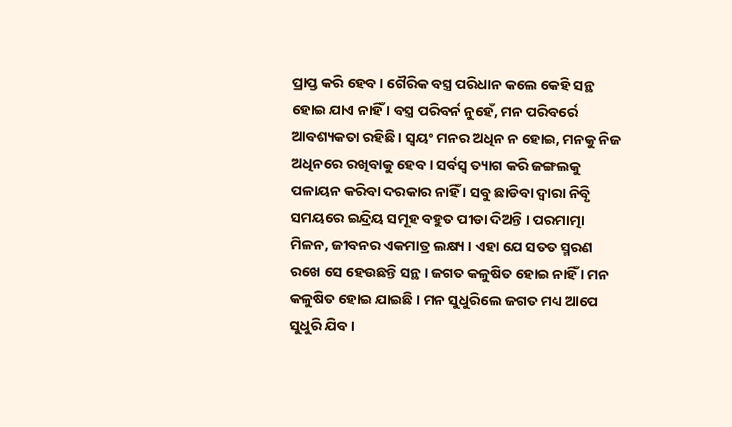ପ୍ରାପ୍ତ କରି ହେବ । ଗୈରିକ ବସ୍ତ୍ର ପରିଧାନ କଲେ କେହି ସନ୍ଥ ହୋଇ ଯାଏ ନାହିଁ । ବସ୍ତ୍ର ପରିବର୍ନ ନୁହେଁ, ମନ ପରିବର୍ରେ ଆବଶ୍ୟକତା ରହିଛି । ସ୍ବୟଂ ମନର ଅଧିନ ନ ହୋଇ, ମନକୁ ନିଜ ଅଧିନରେ ରଖିବାକୁ ହେବ । ସର୍ବସ୍ବ ତ୍ୟାଗ କରି ଜଙ୍ଗଲକୁ ପଳାୟନ କରିବା ଦରକାର ନାହିଁ । ସବୁ ଛାଡିବା ଦ୍ୱାରା ନିବୃି ସମୟରେ ଇନ୍ଦ୍ରିୟ ସମୂହ ବହୁତ ପୀଡା ଦିଅନ୍ତି । ପରମାତ୍ମା ମିଳନ, ଜୀବନର ଏକମାତ୍ର ଲକ୍ଷ୍ୟ । ଏହା ଯେ ସତତ ସ୍ମରଣ ରଖେ ସେ ହେଉଛନ୍ତି ସନ୍ଥ । ଜଗତ କଳୁଷିତ ହୋଇ ନାହିଁ । ମନ କଳୁଷିତ ହୋଇ ଯାଇଛି । ମନ ସୁଧୁରିଲେ ଜଗତ ମଧ୍ୟ ଆପେ ସୁଧୁରି ଯିବ ।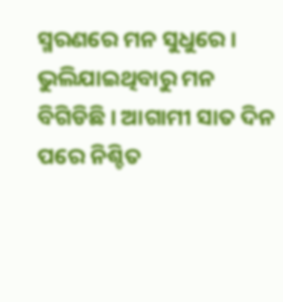ସ୍ମରଣରେ ମନ ସୁଧୁରେ । ଭୁଲିଯାଇଥିବାରୁ ମନ ବିଗିଡିଛି । ଆଗାମୀ ସାତ ଦିନ ପରେ ନିଶ୍ଚିତ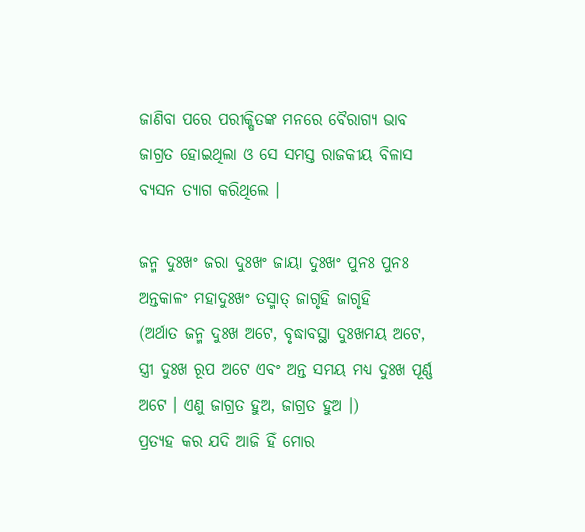ଜାଣିବା ପରେ ପରୀକ୍ଷିତଙ୍କ ମନରେ ବୈରାଗ୍ୟ ଭାବ ଜାଗ୍ରତ ହୋଇଥିଲା ଓ ସେ ସମସ୍ତ ରାଜକୀୟ ବିଳାସ ବ୍ୟସନ ତ୍ୟାଗ କରିଥିଲେ ।

ଜନ୍ମ ଦୁଃଖଂ ଜରା ଦୁଃଖଂ ଜାୟା ଦୁଃଖଂ ପୁନଃ ପୁନଃ
ଅନ୍ତକାଳଂ ମହାଦୁଃଖଂ ତସ୍ମାତ୍ ଜାଗୃହି ଜାଗୃହି
(ଅର୍ଥାତ ଜନ୍ମ ଦୁଃଖ ଅଟେ, ବୃଦ୍ଧାବସ୍ଥା ଦୁଃଖମୟ ଅଟେ, ସ୍ତ୍ରୀ ଦୁଃଖ ରୂପ ଅଟେ ଏବଂ ଅନ୍ତ ସମୟ ମଧ୍ୟ ଦୁଃଖ ପୂର୍ଣ୍ଣ ଅଟେ । ଏଣୁ ଜାଗ୍ରତ ହୁଅ, ଜାଗ୍ରତ ହୁଅ ।)
ପ୍ରତ୍ୟହ କର ଯଦି ଆଜି ହିଁ ମୋର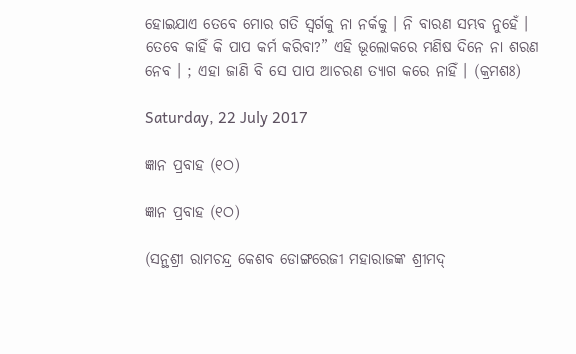ହୋଇଯାଏ ତେବେ ମୋର ଗତି ସ୍ବର୍ଗକୁ ନା ନର୍କକୁ । ନି ବାରଣ ସମ୍ଭବ ନୁହେଁ । ତେବେ କାହିଁ କି ପାପ କର୍ମ କରିବା?” ଏହି ଭୂଲୋକରେ ମଣିଷ ଦିନେ ନା ଶରଣ ନେବ । ; ଏହା ଜାଣି ବି ସେ ପାପ ଆଚରଣ ତ୍ୟାଗ କରେ ନାହିଁ । (କ୍ରମଶଃ)

Saturday, 22 July 2017

ଜ୍ଞାନ ପ୍ରବାହ (୧ଠ)

ଜ୍ଞାନ ପ୍ରବାହ (୧ଠ)

(ସନ୍ଥଶ୍ରୀ ରାମଚନ୍ଦ୍ର କେଶବ ଡୋଙ୍ଗରେଜୀ ମହାରାଜଙ୍କ ଶ୍ରୀମଦ୍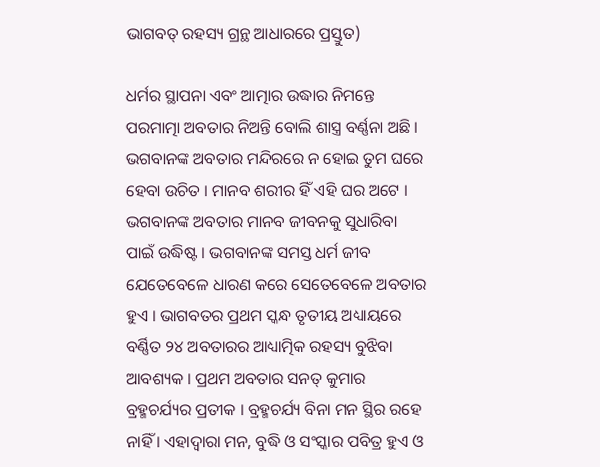ଭାଗବତ୍ ରହସ୍ୟ ଗ୍ରନ୍ଥ ଆଧାରରେ ପ୍ରସ୍ତୁତ)

ଧର୍ମର ସ୍ଥାପନା ଏବଂ ଆତ୍ମାର ଉଦ୍ଧାର ନିମନ୍ତେ ପରମାତ୍ମା ଅବତାର ନିଅନ୍ତି ବୋଲି ଶାସ୍ତ୍ର ବର୍ଣ୍ଣନା ଅଛି । ଭଗବାନଙ୍କ ଅବତାର ମନ୍ଦିରରେ ନ ହୋଇ ତୁମ ଘରେ ହେବା ଉଚିତ । ମାନବ ଶରୀର ହିଁ ଏହି ଘର ଅଟେ । ଭଗବାନଙ୍କ ଅବତାର ମାନବ ଜୀବନକୁ ସୁଧାରିବା ପାଇଁ ଉଦ୍ଧିଷ୍ଟ । ଭଗବାନଙ୍କ ସମସ୍ତ ଧର୍ମ ଜୀବ ଯେତେବେଳେ ଧାରଣ କରେ ସେତେବେଳେ ଅବତାର ହୁଏ । ଭାଗବତର ପ୍ରଥମ ସ୍କନ୍ଧ ତୃତୀୟ ଅଧ୍ୟାୟରେ ବର୍ଣ୍ଣିତ ୨୪ ଅବତାରର ଆଧ୍ୟାତ୍ମିକ ରହସ୍ୟ ବୁଝିବା ଆବଶ୍ୟକ । ପ୍ରଥମ ଅବତାର ସନତ୍ କୁମାର ବ୍ରହ୍ମଚର୍ଯ୍ୟର ପ୍ରତୀକ । ବ୍ରହ୍ମଚର୍ଯ୍ୟ ବିନା ମନ ସ୍ଥିର ରହେ ନାହିଁ । ଏହାଦ୍ୱାରା ମନ, ବୁଦ୍ଧି ଓ ସଂସ୍କାର ପବିତ୍ର ହୁଏ ଓ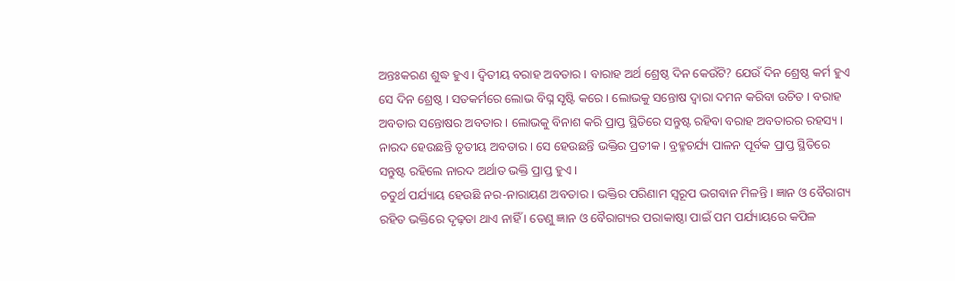ଅନ୍ତଃକରଣ ଶୁଦ୍ଧ ହୁଏ । ଦ୍ୱିତୀୟ ବରାହ ଅବତାର । ବାରାହ ଅର୍ଥ ଶ୍ରେଷ୍ଠ ଦିନ କେଉଁଟି? ଯେଉଁ ଦିନ ଶ୍ରେଷ୍ଠ କର୍ମ ହୁଏ ସେ ଦିନ ଶ୍ରେଷ୍ଠ । ସତକର୍ମରେ ଲୋଭ ବିଘ୍ନ ସୃଷ୍ଟି କରେ । ଲୋଭକୁ ସନ୍ତୋଷ ଦ୍ୱାରା ଦମନ କରିବା ଉଚିତ । ବରାହ ଅବତାର ସନ୍ତୋଷର ଅବତାର । ଲୋଭକୁ ବିନାଶ କରି ପ୍ରାପ୍ତ ସ୍ଥିତିରେ ସନ୍ତୁଷ୍ଟ ରହିବା ବରାହ ଅବତାରର ରହସ୍ୟ । ନାରଦ ହେଉଛନ୍ତି ତୃତୀୟ ଅବତାର । ସେ ହେଉଛନ୍ତି ଭକ୍ତିର ପ୍ରତୀକ । ବ୍ରହ୍ମଚର୍ଯ୍ୟ ପାଳନ ପୂର୍ବକ ପ୍ରାପ୍ତ ସ୍ଥିତିରେ ସନ୍ତୁଷ୍ଟ ରହିଲେ ନାରଦ ଅର୍ଥାତ ଭକ୍ତି ପ୍ରାପ୍ତ ହୁଏ ।
ଚତୁର୍ଥ ପର୍ଯ୍ୟାୟ ହେଉଛି ନର-ନାରାୟଣ ଅବତାର । ଭକ୍ତିର ପରିଣାମ ସ୍ବରୂପ ଭଗବାନ ମିଳନ୍ତି । ଜ୍ଞାନ ଓ ବୈରାଗ୍ୟ ରହିତ ଭକ୍ତିରେ ଦୃଢ଼ତା ଥାଏ ନାହିଁ । ତେଣୁ ଜ୍ଞାନ ଓ ବୈରାଗ୍ୟର ପରାକାଷ୍ଠା ପାଇଁ ପମ ପର୍ଯ୍ୟାୟରେ କପିଳ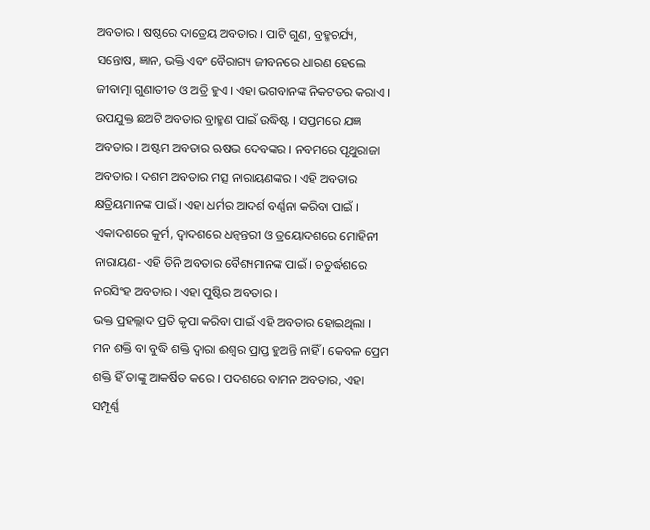ଅବତାର । ଷଷ୍ଠରେ ଦାତ୍ରେୟ ଅବତାର । ପାଟି ଗୁଣ, ବ୍ରହ୍ମଚର୍ଯ୍ୟ, ସନ୍ତୋଷ, ଜ୍ଞାନ, ଭକ୍ତି ଏବଂ ବୈରାଗ୍ୟ ଜୀବନରେ ଧାରଣ ହେଲେ ଜୀବାତ୍ମା ଗୁଣାତୀତ ଓ ଅତ୍ରି ହୁଏ । ଏହା ଭଗବାନଙ୍କ ନିକଟତର କରାଏ । ଉପଯୁକ୍ତ ଛଅଟି ଅବତାର ବ୍ରାହ୍ମଣ ପାଇଁ ଉଦ୍ଧିଷ୍ଟ । ସପ୍ତମରେ ଯଜ୍ଞ ଅବତାର । ଅଷ୍ଟମ ଅବତାର ଋଷଭ ଦେବଙ୍କର । ନବମରେ ପୃଥୁରାଜା ଅବତାର । ଦଶମ ଅବତାର ମତ୍ସ ନାରାୟଣଙ୍କର । ଏହି ଅବତାର କ୍ଷତ୍ରିୟମାନଙ୍କ ପାଇଁ । ଏହା ଧର୍ମର ଆଦର୍ଶ ବର୍ଣ୍ଣନା କରିବା ପାଇଁ । ଏକାଦଶରେ କୁର୍ମ, ଦ୍ୱାଦଶରେ ଧନ୍ୱନ୍ତରୀ ଓ ତ୍ରୟୋଦଶରେ ମୋହିନୀ ନାରାୟଣ- ଏହି ତିନି ଅବତାର ବୈଶ୍ୟମାନଙ୍କ ପାଇଁ । ଚତୁର୍ଦ୍ଧଶରେ ନରସିଂହ ଅବତାର । ଏହା ପୁଷ୍ଟିର ଅବତାର ।
ଭକ୍ତ ପ୍ରହଲ୍ଲାଦ ପ୍ରତି କୃପା କରିବା ପାଇଁ ଏହି ଅବତାର ହୋଇଥିଲା । ମନ ଶକ୍ତି ବା ବୁଦ୍ଧି ଶକ୍ତି ଦ୍ୱାରା ଈଶ୍ୱର ପ୍ରାପ୍ତ ହୁଅନ୍ତି ନାହିଁ । କେବଳ ପ୍ରେମ ଶକ୍ତି ହିଁ ତାଙ୍କୁ ଆକର୍ଷିତ କରେ । ପଦଶରେ ବାମନ ଅବତାର, ଏହା ସମ୍ପୂର୍ଣ୍ଣ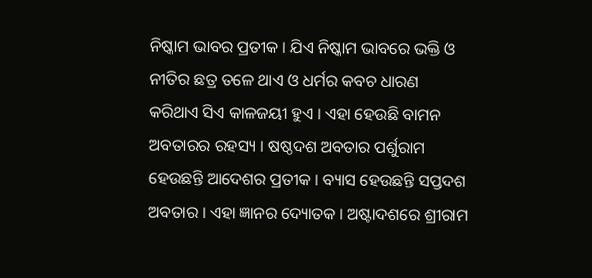ନିଷ୍କାମ ଭାବର ପ୍ରତୀକ । ଯିଏ ନିଷ୍କାମ ଭାବରେ ଭକ୍ତି ଓ ନୀତିର ଛତ୍ର ତଳେ ଥାଏ ଓ ଧର୍ମର କବଚ ଧାରଣ କରିଥାଏ ସିଏ କାଳଜୟୀ ହୁଏ । ଏହା ହେଉଛି ବାମନ ଅବତାରର ରହସ୍ୟ । ଷଷ୍ଠଦଶ ଅବତାର ପର୍ଶୁରାମ ହେଉଛନ୍ତି ଆଦେଶର ପ୍ରତୀକ । ବ୍ୟାସ ହେଉଛନ୍ତି ସପ୍ତଦଶ ଅବତାର । ଏହା ଜ୍ଞାନର ଦ୍ୟୋତକ । ଅଷ୍ଟାଦଶରେ ଶ୍ରୀରାମ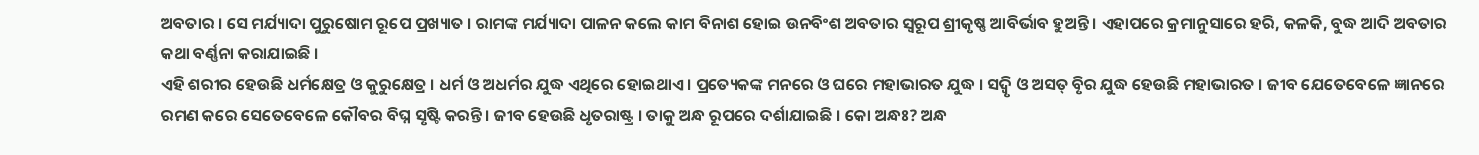ଅବତାର । ସେ ମର୍ଯ୍ୟାଦା ପୁରୁଷୋମ ରୂପେ ପ୍ରଖ୍ୟାତ । ରାମଙ୍କ ମର୍ଯ୍ୟାଦା ପାଳନ କଲେ କାମ ବିନାଶ ହୋଇ ଉନବିଂଶ ଅବତାର ସ୍ବରୂପ ଶ୍ରୀକୃଷ୍ଣ ଆବିର୍ଭାବ ହୁଅନ୍ତି । ଏହାପରେ କ୍ରମାନୁସାରେ ହରି, କଳକି, ବୁଦ୍ଧ ଆଦି ଅବତାର କଥା ବର୍ଣ୍ଣନା କରାଯାଇଛି ।
ଏହି ଶରୀର ହେଉଛି ଧର୍ମକ୍ଷେତ୍ର ଓ କୁରୁକ୍ଷେତ୍ର । ଧର୍ମ ଓ ଅଧର୍ମର ଯୁଦ୍ଧ ଏଥିରେ ହୋଇଥାଏ । ପ୍ରତ୍ୟେକଙ୍କ ମନରେ ଓ ଘରେ ମହାଭାରତ ଯୁଦ୍ଧ । ସଦ୍ବୃି ଓ ଅସତ୍ ବୃିର ଯୁଦ୍ଧ ହେଉଛି ମହାଭାରତ । ଜୀବ ଯେତେବେଳେ ଜ୍ଞାନରେ ରମଣ କରେ ସେତେବେଳେ କୌବର ବିଘ୍ନ ସୃଷ୍ଟି କରନ୍ତି । ଜୀବ ହେଉଛି ଧୃତରାଷ୍ଟ୍ର । ତାକୁ ଅନ୍ଧ ରୂପରେ ଦର୍ଶାଯାଇଛି । କୋ ଅନ୍ଧଃ? ଅନ୍ଧ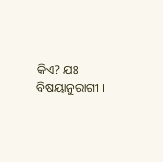କିଏ? ଯଃ ବିଷୟାନୁରାଗୀ ।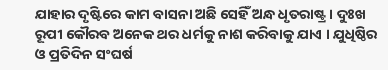ଯାହାର ଦୃଷ୍ଟିରେ କାମ ବାସନା ଅଛି ସେହିଁ ଅନ୍ଧ ଧୃତରାଷ୍ଟ୍ର । ଦୁଃଖ ରୂପୀ କୌରବ ଅନେକ ଥର ଧର୍ମକୁ ନାଶ କରିବାକୁ ଯାଏ । ଯୁଧିଷ୍ଠିର ଓ ପ୍ରତିଦିନ ସଂଘର୍ଷ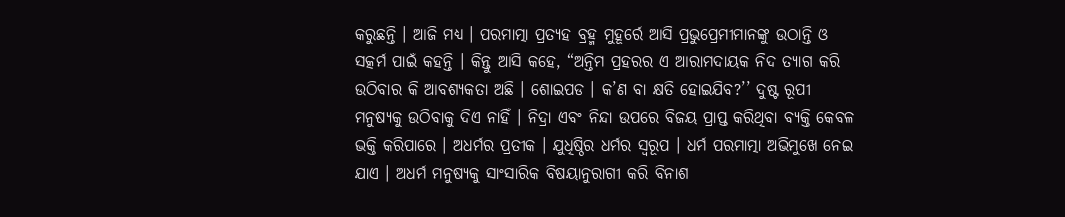କରୁଛନ୍ତି । ଆଜି ମଧ୍ୟ । ପରମାତ୍ମା ପ୍ରତ୍ୟହ ବ୍ରହ୍ମ ମୁହୂର୍ରେ ଆସି ପ୍ରଭୁପ୍ରେମୀମାନଙ୍କୁ ଉଠାନ୍ତି ଓ ସତ୍କର୍ମ ପାଇଁ କହନ୍ତି । କିନ୍ତୁ ଆସି କହେ, “ଅନ୍ତିମ ପ୍ରହରର ଏ ଆରାମଦାୟକ ନିଦ ତ୍ୟାଗ କରି ଉଠିବାର କି ଆବଶ୍ୟକତା ଅଛି । ଶୋଇପଡ । କ’ଣ ବା କ୍ଷତି ହୋଇଯିବ?’’ ଦୁଷ୍ଟ ରୂପୀ ମନୁଷ୍ୟକୁ ଉଠିବାକୁ ଦିଏ ନାହିଁ । ନିଦ୍ରା ଏବଂ ନିନ୍ଦା ଉପରେ ବିଜୟ ପ୍ରାପ୍ତ କରିଥିବା ବ୍ୟକ୍ତି କେବଳ ଭକ୍ତି କରିପାରେ । ଅଧର୍ମର ପ୍ରତୀକ । ଯୁଧିଷ୍ଠିର ଧର୍ମର ସ୍ବରୂପ । ଧର୍ମ ପରମାତ୍ମା ଅଭିମୁଖେ ନେଇ ଯାଏ । ଅଧର୍ମ ମନୁଷ୍ୟକୁ ସାଂସାରିକ ବିଷୟାନୁରାଗୀ କରି ବିନାଶ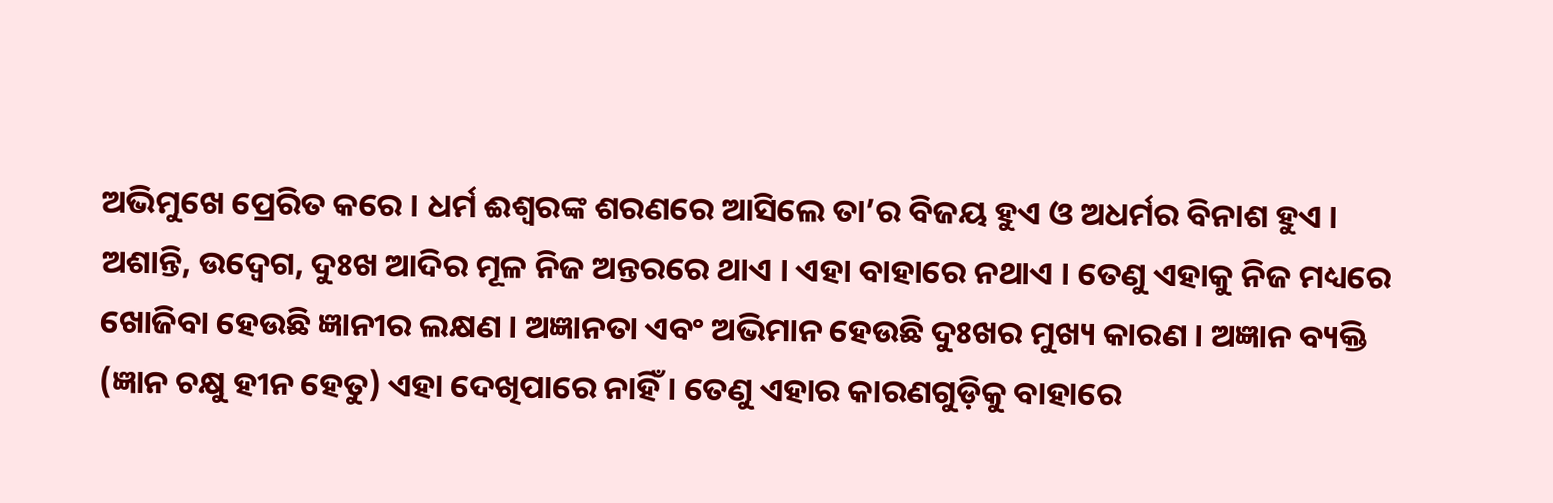ଅଭିମୁଖେ ପ୍ରେରିତ କରେ । ଧର୍ମ ଈଶ୍ୱରଙ୍କ ଶରଣରେ ଆସିଲେ ତା’ର ବିଜୟ ହୁଏ ଓ ଅଧର୍ମର ବିନାଶ ହୁଏ ।
ଅଶାନ୍ତି, ଉଦ୍ବେଗ, ଦୁଃଖ ଆଦିର ମୂଳ ନିଜ ଅନ୍ତରରେ ଥାଏ । ଏହା ବାହାରେ ନଥାଏ । ତେଣୁ ଏହାକୁ ନିଜ ମଧ୍ୟରେ ଖୋଜିବା ହେଉଛି ଜ୍ଞାନୀର ଲକ୍ଷଣ । ଅଜ୍ଞାନତା ଏବଂ ଅଭିମାନ ହେଉଛି ଦୁଃଖର ମୁଖ୍ୟ କାରଣ । ଅଜ୍ଞାନ ବ୍ୟକ୍ତି (ଜ୍ଞାନ ଚକ୍ଷୁ ହୀନ ହେତୁ) ଏହା ଦେଖିପାରେ ନାହିଁ । ତେଣୁ ଏହାର କାରଣଗୁଡ଼ିକୁ ବାହାରେ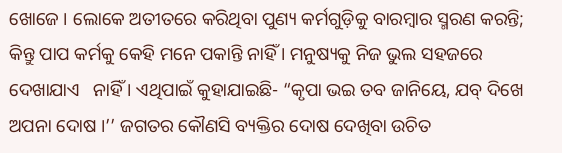ଖୋଜେ । ଲୋକେ ଅତୀତରେ କରିଥିବା ପୁଣ୍ୟ କର୍ମଗୁଡ଼ିକୁ ବାରମ୍ବାର ସ୍ମରଣ କରନ୍ତି; କିନ୍ତୁ ପାପ କର୍ମକୁ କେହି ମନେ ପକାନ୍ତି ନାହିଁ । ମନୁଷ୍ୟକୁ ନିଜ ଭୁଲ ସହଜରେ ଦେଖାଯାଏ   ନାହିଁ । ଏଥିପାଇଁ କୁହାଯାଇଛି- “କୃପା ଭଇ ତବ ଜାନିୟେ, ଯବ୍ ଦିଖେ ଅପନା ଦୋଷ ।’’ ଜଗତର କୌଣସି ବ୍ୟକ୍ତିର ଦୋଷ ଦେଖିବା ଉଚିତ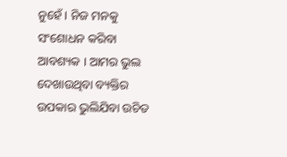ନୁହେଁ । ନିଜ ମନକୁ ସଂଶୋଧନ କରିବା ଆବଶ୍ୟକ । ଆମର ଭୁଲ ଦେଖାଉଥିବା ବ୍ୟକ୍ତିର ଉପକାର ଭୁଲିଯିବା ଉଚିତ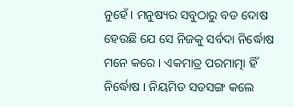ନୁହେଁ । ମନୁଷ୍ୟର ସବୁଠାରୁ ବଡ ଦୋଷ ହେଉଛି ଯେ ସେ ନିଜକୁ ସର୍ବଦା ନିର୍ଦ୍ଧୋଷ ମନେ କରେ । ଏକମାତ୍ର ପରମାତ୍ମା ହିଁ ନିର୍ଦ୍ଧୋଷ । ନିୟମିତ ସତସଙ୍ଗ କଲେ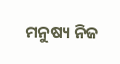ମନୁଷ୍ୟ ନିଜ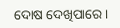ଦୋଷ ଦେଖିପାରେ ।